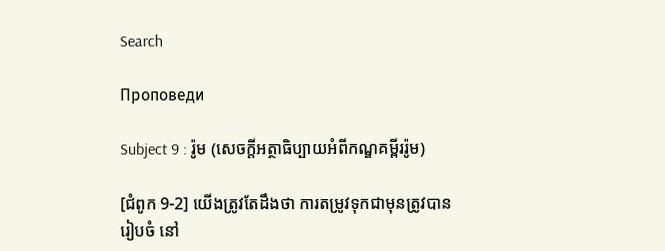Search

Проповеди

Subject 9 : រ៉ូម (សេចក្តីអត្ថាធិប្បាយអំពីកណ្ឌគម្ពីររ៉ូម)

[ជំពូក 9-2] យើងត្រូវតែដឹងថា ការតម្រូវទុកជាមុនត្រូវបានរៀបចំ នៅ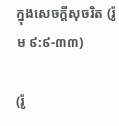ក្នុងសេចក្តីសុចរិត (រ៉ូម ៩:៩-៣៣)

(រ៉ូ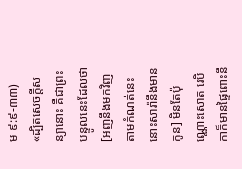ម ៩:៩-៣៣)
«ដ្បិតសេចក្តីសន្យានោះ គឺជាព្រះបន្ទូលនេះដែលថា [អញនឹងមកវិញតាមកំណត់នេះ នោះសារ៉ានឹងមានកូន] មិនតែប៉ុណ្ណោះសោត រេបិកាក៏មានផ្ទៃពោះនឹ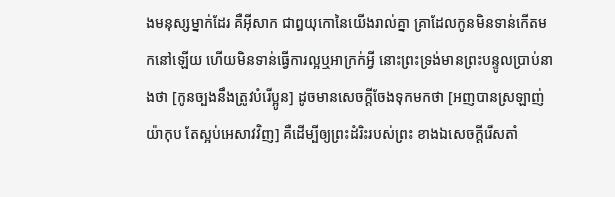ងមនុស្សម្នាក់ដែរ គឺអ៊ីសាក ជាឰយុកោនៃយើងរាល់គ្នា គ្រាដែលកូនមិនទាន់កើតមកនៅឡើយ ហើយមិនទាន់ធ្វើការល្អឬអាក្រក់អ្វី នោះព្រះទ្រង់មានព្រះបន្ទូលប្រាប់នាងថា [កូនច្បងនឹងត្រូវបំរើប្អូន] ដូចមានសេចក្តីចែងទុកមកថា [អញបានស្រឡាញ់យ៉ាកុប តែស្អប់អេសាវវិញ] គឺដើម្បីឲ្យព្រះដំរិះរបស់ព្រះ ខាងឯសេចក្តីរើសតាំ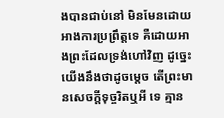ងបានជាប់នៅ មិនមែនដោយអាងការប្រព្រឹត្តទេ គឺដោយអាងព្រះដែលទ្រង់ហៅវិញ ដូច្នេះ យើងនឹងថាដូចម្តេច តើព្រះមានសេចក្តីទុច្ចរិតឬអី ទេ គ្មាន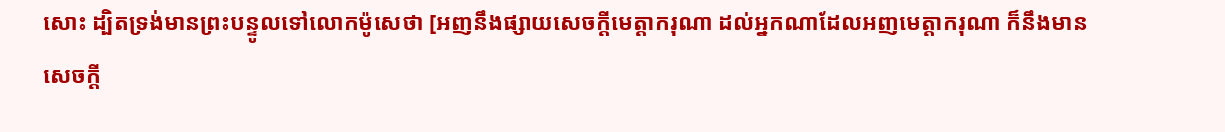សោះ ដ្បិតទ្រង់មានព្រះបន្ទូលទៅលោកម៉ូសេថា [អញនឹងផ្សាយសេចក្តីមេត្តាករុណា ដល់អ្នកណាដែលអញមេត្តាករុណា ក៏នឹងមានសេចក្តី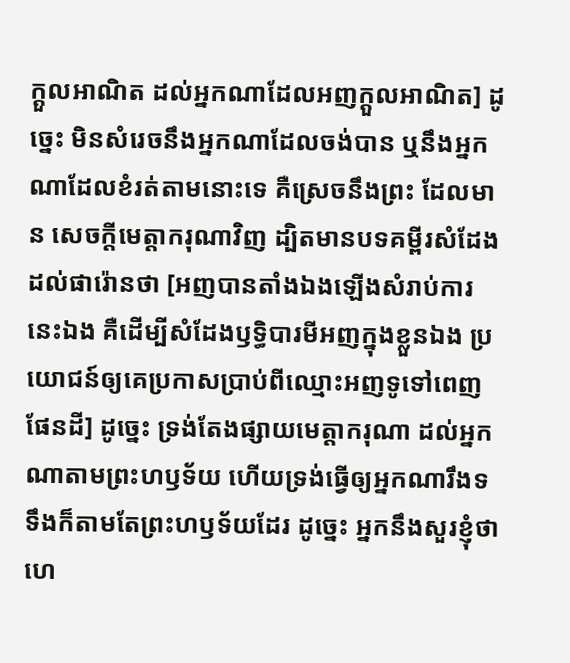ក្តួលអាណិត ដល់អ្នកណាដែលអញក្តួលអាណិត] ដូច្នេះ មិនសំរេចនឹងអ្នកណាដែលចង់បាន ឬនឹងអ្នកណាដែលខំរត់តាមនោះទេ គឺស្រេចនឹងព្រះ ដែលមាន សេចក្តីមេត្តាករុណាវិញ ដ្បិតមានបទគម្ពីរសំដែងដល់ផារ៉ោនថា [អញបានតាំងឯងឡើងសំរាប់ការនេះឯង គឺដើម្បីសំដែងឫទ្ធិបារមីអញក្នុងខ្លួនឯង ប្រយោជន៍ឲ្យគេប្រកាសប្រាប់ពីឈ្មោះអញទូទៅពេញផែនដី] ដូច្នេះ ទ្រង់តែងផ្សាយមេត្តាករុណា ដល់អ្នកណាតាមព្រះហឫទ័យ ហើយទ្រង់ធ្វើឲ្យអ្នកណារឹងទទឹងក៏តាមតែព្រះហឫទ័យដែរ ដូច្នេះ អ្នកនឹងសួរខ្ញុំថា ហេ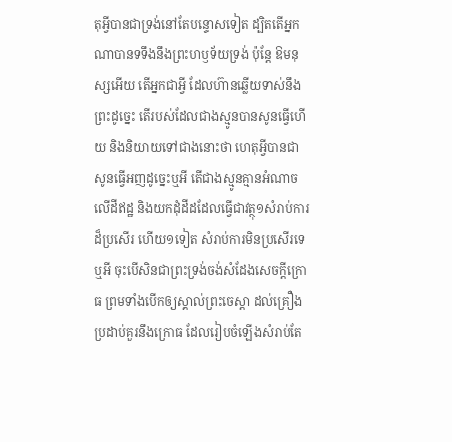តុអ្វីបានជាទ្រង់នៅតែបន្ទោសទៀត ដ្បិតតើអ្នកណាបានទទឹងនឹងព្រះហឫទ័យទ្រង់ ប៉ុន្តែ ឱមនុស្សអើយ តើអ្នកជាអ្វី ដែលហ៊ានឆ្លើយទាស់នឹងព្រះដូច្នេះ តើរបស់ដែលជាងស្មូនបានសូនធ្វើហើយ និងនិយាយទៅជាងនោះថា ហេតុអ្វីបានជាសូនធ្វើអញដូច្នេះឬអី តើជាងស្មូនគ្មានអំណាចលើដីឥដ្ឋ និងយកដុំដីដដែលធ្វើជាវត្ថុ១សំរាប់ការដ៏ប្រសើរ ហើយ១ទៀត សំរាប់ការមិនប្រសើរទេឬអី ចុះបើសិនជាព្រះទ្រង់ចង់សំដែងសេចក្តីក្រោធ ព្រមទាំងបើកឲ្យស្គាល់ព្រះចេស្តា ដល់គ្រឿងប្រដាប់គួរនឹងក្រោធ ដែលរៀបចំឡើងសំរាប់តែ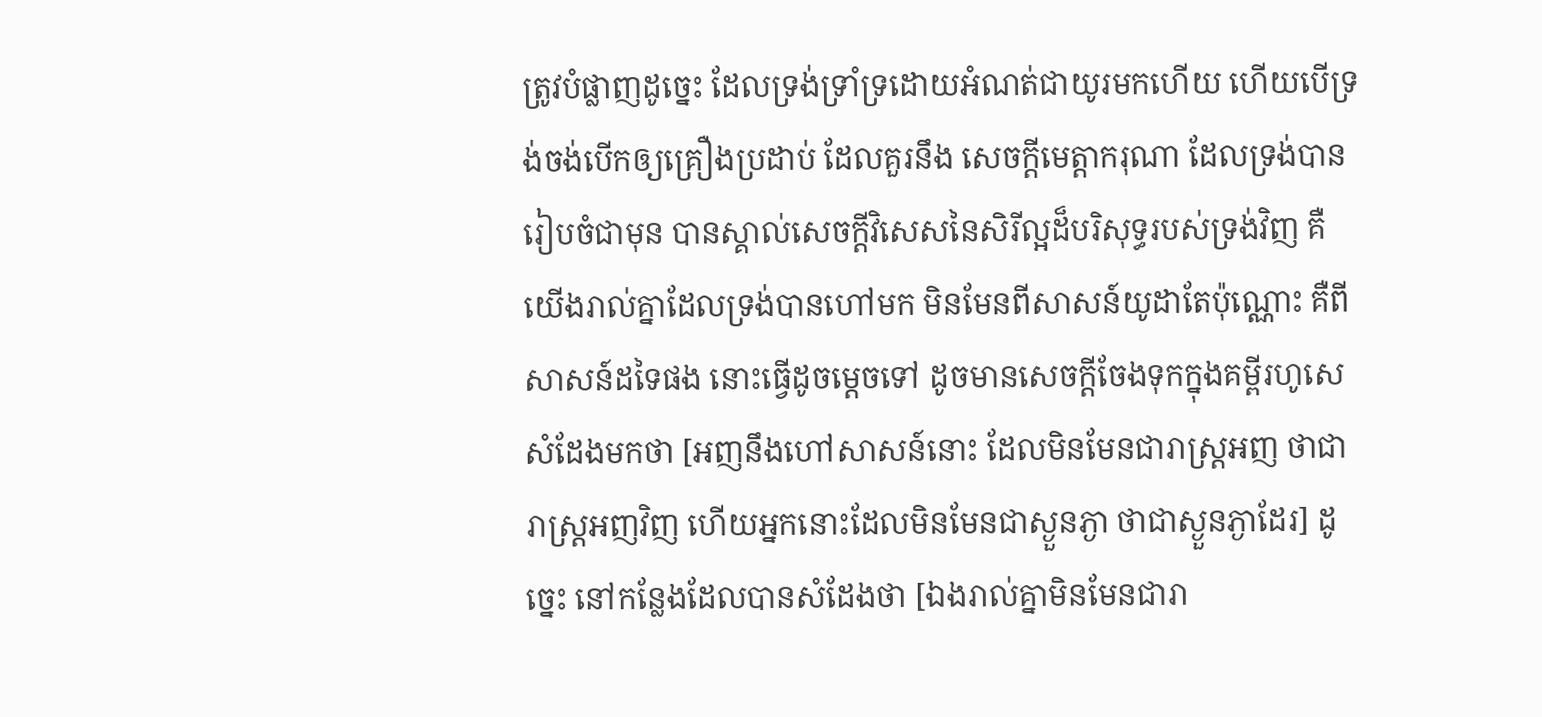ត្រូវបំផ្លាញដូច្នេះ ដែលទ្រង់ទ្រាំទ្រដោយអំណត់ជាយូរមកហើយ ហើយបើទ្រង់ចង់បើកឲ្យគ្រឿងប្រដាប់ ដែលគួរនឹង សេចក្តីមេត្តាករុណា ដែលទ្រង់បានរៀបចំជាមុន បានស្គាល់សេចក្តីវិសេសនៃសិរីល្អដ៏បរិសុទ្ធរបស់ទ្រង់វិញ គឺយើងរាល់គ្នាដែលទ្រង់បានហៅមក មិនមែនពីសាសន៍យូដាតែប៉ុណ្ណោះ គឺពីសាសន៍ដទៃផង នោះធ្វើដូចម្តេចទៅ ដូចមានសេចក្តីចែងទុកក្នុងគម្ពីរហូសេ សំដែងមកថា [អញនឹងហៅសាសន៍នោះ ដែលមិនមែនជារាស្ត្រអញ ថាជារាស្ត្រអញវិញ ហើយអ្នកនោះដែលមិនមែនជាស្ងួនភ្ងា ថាជាស្ងួនភ្ងាដែរ] ដូច្នេះ នៅកន្លែងដែលបានសំដែងថា [ឯងរាល់គ្នាមិនមែនជារា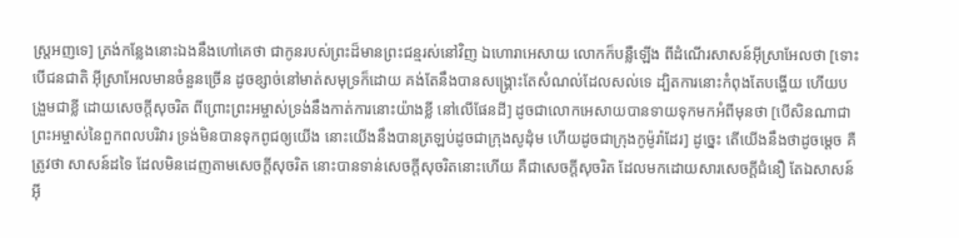ស្ត្រអញទេ] ត្រង់កន្លែងនោះឯងនឹងហៅគេថា ជាកូនរបស់ព្រះដ៏មានព្រះជន្មរស់នៅវិញ ឯហោរាអេសាយ លោកក៏បន្លឺឡើង ពីដំណើរសាសន៍អ៊ីស្រាអែលថា [ទោះបើជនជាតិ អ៊ីស្រាអែលមានចំនួនច្រើន ដូចខ្សាច់នៅមាត់សមុទ្រក៏ដោយ គង់តែនឹងបានសង្គ្រោះតែសំណល់ដែលសល់ទេ ដ្បិតការនោះកំពុងតែបង្ហើយ ហើយបង្រួមជាខ្លី ដោយសេចក្តីសុចរិត ពីព្រោះព្រះអម្ចាស់ទ្រង់នឹងកាត់ការនោះយ៉ាងខ្លី នៅលើផែនដី] ដូចជាលោកអេសាយបានទាយទុកមកអំពីមុនថា [បើសិនណាជាព្រះអម្ចាស់នៃពួកពលបរិវារ ទ្រង់មិនបានទុកពូជឲ្យយើង នោះយើងនឹងបានត្រឡប់ដូចជាក្រុងសូដុំម ហើយដូចជាក្រុងកូម៉ូរ៉ាដែរ] ដូច្នេះ តើយើងនឹងថាដូចម្តេច គឺត្រូវថា សាសន៍ដទៃ ដែលមិនដេញតាមសេចក្តីសុចរិត នោះបានទាន់សេចក្តីសុចរិតនោះហើយ គឺជាសេចក្តីសុចរិត ដែលមកដោយសារសេចក្តីជំនឿ តែឯសាសន៍អ៊ី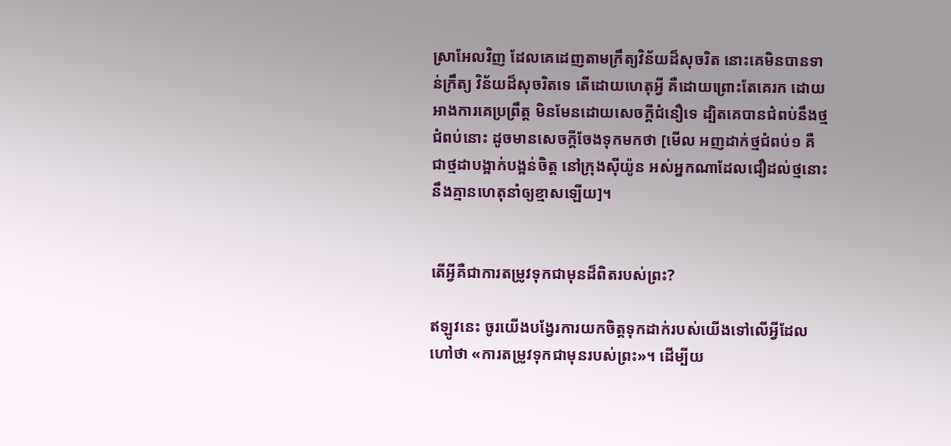ស្រាអែលវិញ ដែលគេដេញតាមក្រឹត្យវិន័យដ៏សុចរិត នោះគេមិនបានទាន់ក្រឹត្យ វិន័យដ៏សុចរិតទេ តើដោយហេតុអ្វី គឺដោយព្រោះតែគេរក ដោយអាងការគេប្រព្រឹត្ត មិនមែនដោយសេចក្តីជំនឿទេ ដ្បិតគេបានជំពប់នឹងថ្មជំពប់នោះ ដូចមានសេចក្តីចែងទុកមកថា [មើល អញដាក់ថ្មជំពប់១ គឺជាថ្មដាបង្អាក់បង្អន់ចិត្ត នៅក្រុងស៊ីយ៉ូន អស់អ្នកណាដែលជឿដល់ថ្មនោះ នឹងគ្មានហេតុនាំឲ្យខ្មាសឡើយ]។


តើអ្វីគឺជាការតម្រូវទុកជាមុនដ៏ពិតរបស់ព្រះ?

ឥឡូវនេះ ចូរយើងបង្វែរការយកចិត្តទុកដាក់របស់យើងទៅលើអ្វីដែលហៅថា «ការតម្រូវទុកជាមុនរបស់ព្រះ»។ ដើម្បីយ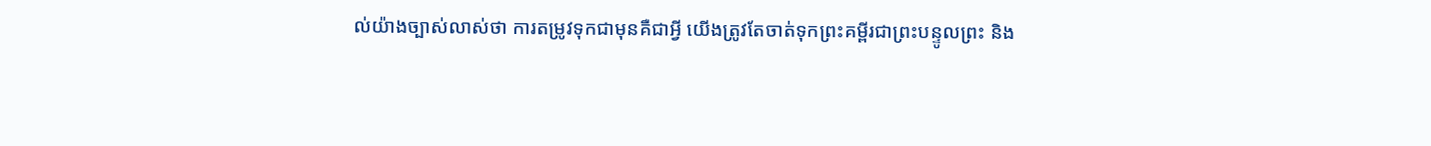ល់យ៉ាងច្បាស់លាស់ថា ការតម្រូវទុកជាមុនគឺជាអ្វី យើងត្រូវតែចាត់ទុកព្រះគម្ពីរជាព្រះបន្ទូលព្រះ និង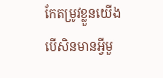កែតម្រូវខ្លួនយើង បើសិនមានអ្វីមួ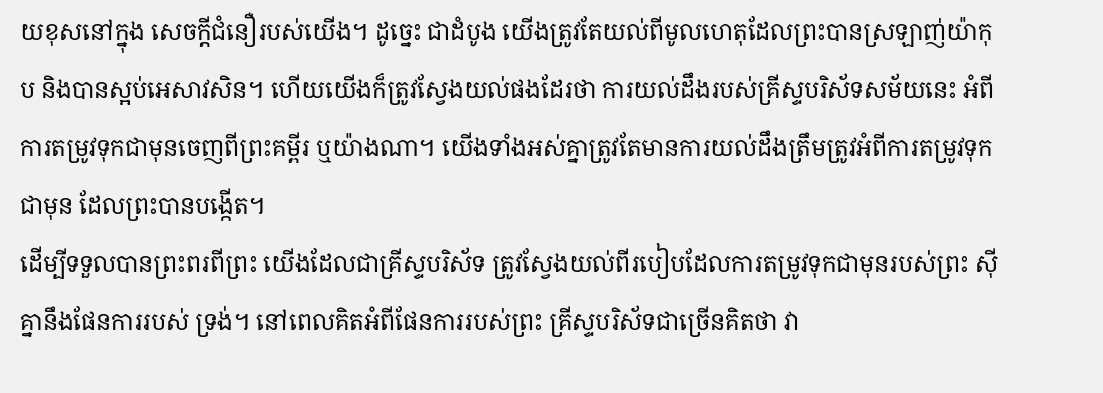យខុសនៅក្នុង សេចក្តីជំនឿរបស់យើង។ ដូច្នេះ ជាដំបូង យើងត្រូវតែយល់ពីមូលហេតុដែលព្រះបានស្រឡាញ់យ៉ាកុប និងបានស្អប់អេសាវសិន។ ហើយយើងក៏ត្រូវស្វែងយល់ផងដែរថា ការយល់ដឹងរបស់គ្រីស្ទបរិស័ទសម័យនេះ អំពីការតម្រូវទុកជាមុនចេញពីព្រះគម្ពីរ ឬយ៉ាងណា។ យើងទាំងអស់គ្នាត្រូវតែមានការយល់ដឹងត្រឹមត្រូវអំពីការតម្រូវទុកជាមុន ដែលព្រះបានបង្កើត។
ដើម្បីទទួលបានព្រះពរពីព្រះ យើងដែលជាគ្រីស្ទបរិស័ទ ត្រូវស្វែងយល់ពីរបៀបដែលការតម្រូវទុកជាមុនរបស់ព្រះ ស៊ីគ្នានឹងផែនការរបស់ ទ្រង់។ នៅពេលគិតអំពីផែនការរបស់ព្រះ គ្រីស្ទបរិស័ទជាច្រើនគិតថា វា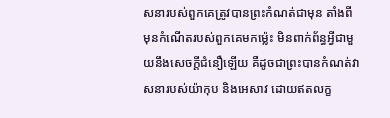សនារបស់ពួកគេត្រូវបានព្រះកំណត់ជាមុន តាំងពីមុនកំណើតរបស់ពួកគេមកម៉្លេះ មិនពាក់ព័ន្ធអ្វីជាមួយនឹងសេចក្តីជំនឿឡើយ គឺដូចជាព្រះបានកំណត់វាសនារបស់យ៉ាកុប និងអេសាវ ដោយឥតលក្ខ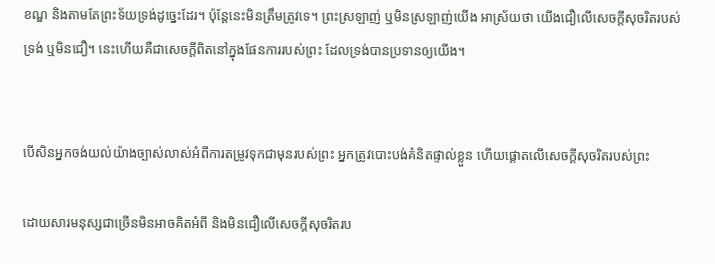ខណ្ឌ និងតាមតែព្រះទ័យទ្រង់ដូច្នេះដែរ។ ប៉ុន្តែនេះមិនត្រឹមត្រូវទេ។ ព្រះស្រឡាញ់ ឬមិនស្រឡាញ់យើង អាស្រ័យថា យើងជឿលើសេចក្តីសុចរិតរបស់ទ្រង់ ឬមិនជឿ។ នេះហើយគឺជាសេចក្តីពិតនៅក្នុងផែនការរបស់ព្រះ ដែលទ្រង់បានប្រទានឲ្យយើង។


បើសិនអ្នកចង់យល់យ៉ាងច្បាស់លាស់អំពីការតម្រូវទុកជាមុនរបស់ព្រះ អ្នកត្រូវបោះបង់គំនិតផ្ទាល់ខ្លួន ហើយផ្តោតលើសេចក្តីសុចរិតរបស់ព្រះ

ដោយសារមនុស្សជាច្រើនមិនអាចគិតអំពី និងមិនជឿលើសេចក្តីសុចរិតរប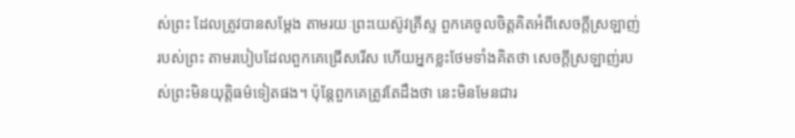ស់ព្រះ ដែលត្រូវបានសម្តែង តាមរយៈព្រះយេស៊ូវគ្រីស្ទ ពួកគេចូលចិត្តគិតអំពីសេចក្តីស្រឡាញ់របស់ព្រះ តាមរបៀបដែលពួកគេជ្រើសរើស ហើយអ្នកខ្លះថែមទាំងគិតថា សេចក្តីស្រឡាញ់របស់ព្រះមិនយុត្តិធម៌ទៀតផង។ ប៉ុន្តែពួកគេត្រូវតែដឹងថា នេះមិនមែនជារ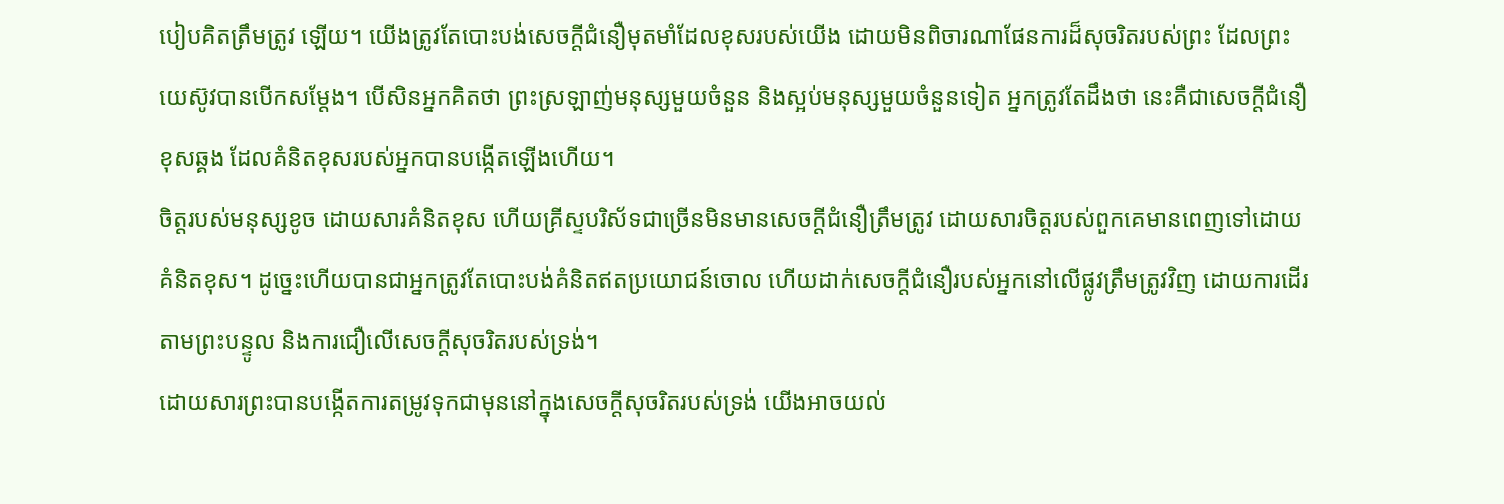បៀបគិតត្រឹមត្រូវ ឡើយ។ យើងត្រូវតែបោះបង់សេចក្តីជំនឿមុតមាំដែលខុសរបស់យើង ដោយមិនពិចារណាផែនការដ៏សុចរិតរបស់ព្រះ ដែលព្រះយេស៊ូវបានបើកសម្តែង។ បើសិនអ្នកគិតថា ព្រះស្រឡាញ់មនុស្សមួយចំនួន និងស្អប់មនុស្សមួយចំនួនទៀត អ្នកត្រូវតែដឹងថា នេះគឺជាសេចក្តីជំនឿខុសឆ្គង ដែលគំនិតខុសរបស់អ្នកបានបង្កើតឡើងហើយ។
ចិត្តរបស់មនុស្សខូច ដោយសារគំនិតខុស ហើយគ្រីស្ទបរិស័ទជាច្រើនមិនមានសេចក្តីជំនឿត្រឹមត្រូវ ដោយសារចិត្តរបស់ពួកគេមានពេញទៅដោយគំនិតខុស។ ដូច្នេះហើយបានជាអ្នកត្រូវតែបោះបង់គំនិតឥតប្រយោជន៍ចោល ហើយដាក់សេចក្តីជំនឿរបស់អ្នកនៅលើផ្លូវត្រឹមត្រូវវិញ ដោយការដើរតាមព្រះបន្ទូល និងការជឿលើសេចក្តីសុចរិតរបស់ទ្រង់។
ដោយសារព្រះបានបង្កើតការតម្រូវទុកជាមុននៅក្នុងសេចក្តីសុចរិតរបស់ទ្រង់ យើងអាចយល់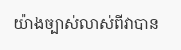យ៉ាងច្បាស់លាស់ពីវាបាន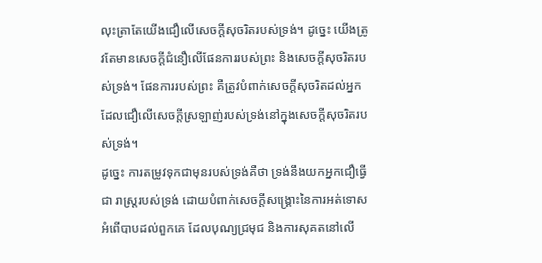លុះត្រាតែយើងជឿលើសេចក្តីសុចរិតរបស់ទ្រង់។ ដូច្នេះ យើងត្រូវតែមានសេចក្តីជំនឿលើផែនការរបស់ព្រះ និងសេចក្តីសុចរិតរបស់ទ្រង់។ ផែនការរបស់ព្រះ គឺត្រូវបំពាក់សេចក្តីសុចរិតដល់អ្នកដែលជឿលើសេចក្តីស្រឡាញ់របស់ទ្រង់នៅក្នុងសេចក្តីសុចរិតរបស់ទ្រង់។
ដូច្នេះ ការតម្រូវទុកជាមុនរបស់ទ្រង់គឺថា ទ្រង់នឹងយកអ្នកជឿធ្វើជា រាស្ត្ររបស់ទ្រង់ ដោយបំពាក់សេចក្តីសង្រ្គោះនៃការអត់ទោសអំពើបាបដល់ពួកគេ ដែលបុណ្យជ្រមុជ និងការសុគតនៅលើ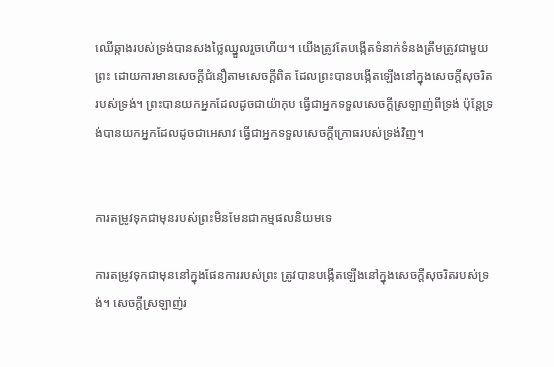ឈើឆ្កាងរបស់ទ្រង់បានសងថ្លៃឈ្នួលរួចហើយ។ យើងត្រូវតែបង្កើតទំនាក់ទំនងត្រឹមត្រូវជាមួយព្រះ ដោយការមានសេចក្តីជំនឿតាមសេចក្តីពិត ដែលព្រះបានបង្កើតឡើងនៅក្នុងសេចក្តីសុចរិតរបស់ទ្រង់។ ព្រះបានយកអ្នកដែលដូចជាយ៉ាកុប ធ្វើជាអ្នកទទួលសេចក្តីស្រឡាញ់ពីទ្រង់ ប៉ុន្តែទ្រង់បានយកអ្នកដែលដូចជាអេសាវ ធ្វើជាអ្នកទទួលសេចក្តីក្រោធរបស់ទ្រង់វិញ។


ការតម្រូវទុកជាមុនរបស់ព្រះមិនមែនជាកម្មផលនិយមទេ

ការតម្រូវទុកជាមុននៅក្នុងផែនការរបស់ព្រះ ត្រូវបានបង្កើតឡើងនៅក្នុងសេចក្តីសុចរិតរបស់ទ្រង់។ សេចក្តីស្រឡាញ់រ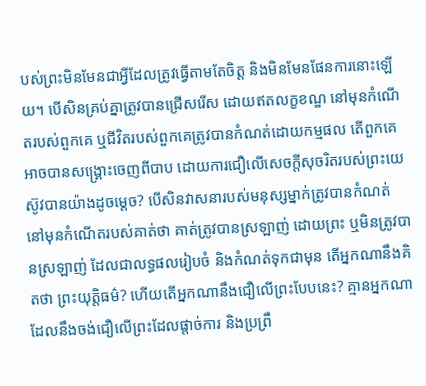បស់ព្រះមិនមែនជាអ្វីដែលត្រូវធ្វើតាមតែចិត្ត និងមិនមែនផែនការនោះឡើយ។ បើសិនគ្រប់គ្នាត្រូវបានជ្រើសរើស ដោយឥតលក្ខខណ្ឌ នៅមុនកំណើតរបស់ពួកគេ ឬជីវិតរបស់ពួកគេត្រូវបានកំណត់ដោយកម្មផល តើពួកគេអាចបានសង្រ្គោះចេញពីបាប ដោយការជឿលើសេចក្តីសុចរិតរបស់ព្រះយេស៊ូវបានយ៉ាងដូចម្តេច? បើសិនវាសនារបស់មនុស្សម្នាក់ត្រូវបានកំណត់ នៅមុនកំណើតរបស់គាត់ថា គាត់ត្រូវបានស្រឡាញ់ ដោយព្រះ ឬមិនត្រូវបានស្រឡាញ់ ដែលជាលទ្ធផលរៀបចំ និងកំណត់ទុកជាមុន តើអ្នកណានឹងគិតថា ព្រះយុត្តិធម៌? ហើយតើអ្នកណានឹងជឿលើព្រះបែបនេះ? គ្មានអ្នកណា ដែលនឹងចង់ជឿលើព្រះដែលផ្តាច់ការ និងប្រព្រឹ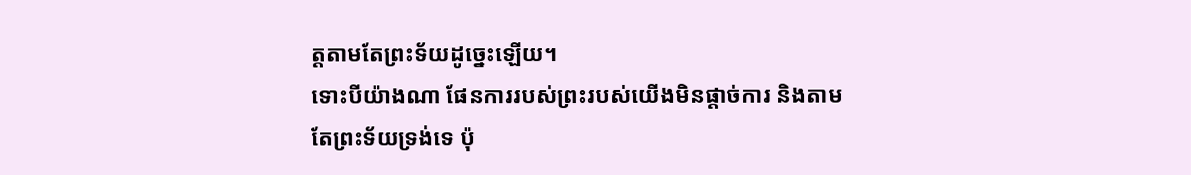ត្តតាមតែព្រះទ័យដូច្នេះឡើយ។
ទោះបីយ៉ាងណា ផែនការរបស់ព្រះរបស់យើងមិនផ្តាច់ការ និងតាមតែព្រះទ័យទ្រង់ទេ ប៉ុ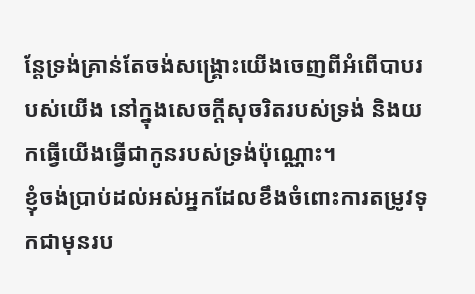ន្តែទ្រង់គ្រាន់តែចង់សង្រ្គោះយើងចេញពីអំពើបាបរបស់យើង នៅក្នុងសេចក្តីសុចរិតរបស់ទ្រង់ និងយកធ្វើយើងធ្វើជាកូនរបស់ទ្រង់ប៉ុណ្ណោះ។
ខ្ញុំចង់ប្រាប់ដល់អស់អ្នកដែលខឹងចំពោះការតម្រូវទុកជាមុនរប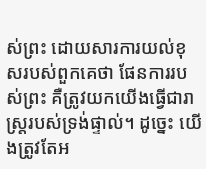ស់ព្រះ ដោយសារការយល់ខុសរបស់ពួកគេថា ផែនការរបស់ព្រះ គឺត្រូវយកយើងធ្វើជារាស្ត្ររបស់ទ្រង់ផ្ទាល់។ ដូច្នេះ យើងត្រូវតែអ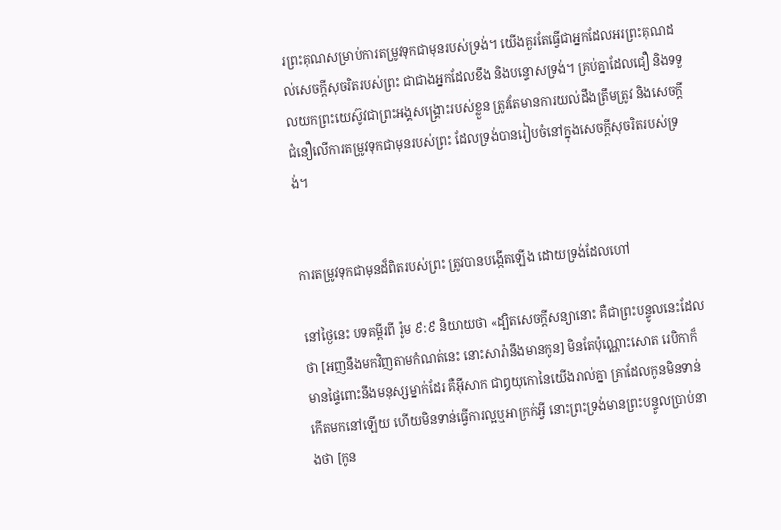រព្រះគុណសម្រាប់ការតម្រូវទុកជាមុនរបស់ទ្រង់។ យើងគួរតែធ្វើជាអ្នកដែលអរព្រះគុណដល់សេចក្តីសុចរិតរបស់ព្រះ ជាជាងអ្នកដែលខឹង និងបន្ទោសទ្រង់។ គ្រប់គ្នាដែលជឿ និងទទួលយកព្រះយេស៊ូវជាព្រះអង្គសង្រ្គោះរបស់ខ្លួន ត្រូវតែមានការយល់ដឹងត្រឹមត្រូវ និងសេចក្តីជំនឿលើការតម្រូវទុកជាមុនរបស់ព្រះ ដែលទ្រង់បានរៀបចំនៅក្នុងសេចក្តីសុចរិតរបស់ទ្រង់។


ការតម្រូវទុកជាមុនដ៏ពិតរបស់ព្រះ ត្រូវបានបង្កើតឡើង ដោយទ្រង់ដែលហៅ

នៅថ្ងៃនេះ បទគម្ពីរពី រ៉ូម ៩:៩ និយាយថា «ដ្បិតសេចក្តីសន្យានោះ គឺជាព្រះបន្ទូលនេះដែលថា [អញនឹងមកវិញតាមកំណត់នេះ នោះសារ៉ានឹងមានកូន] មិនតែប៉ុណ្ណោះសោត រេបិកាក៏មានផ្ទៃពោះនឹងមនុស្សម្នាក់ដែរ គឺអ៊ីសាក ជាឰយុកោនៃយើងរាល់គ្នា គ្រាដែលកូនមិនទាន់កើតមកនៅឡើយ ហើយមិនទាន់ធ្វើការល្អឬអាក្រក់អ្វី នោះព្រះទ្រង់មានព្រះបន្ទូលប្រាប់នាងថា [កូន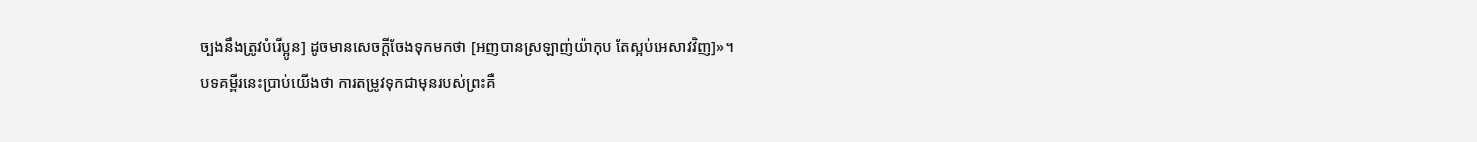ច្បងនឹងត្រូវបំរើប្អូន] ដូចមានសេចក្តីចែងទុកមកថា [អញបានស្រឡាញ់យ៉ាកុប តែស្អប់អេសាវវិញ]»។
បទគម្ពីរនេះប្រាប់យើងថា ការតម្រូវទុកជាមុនរបស់ព្រះគឺ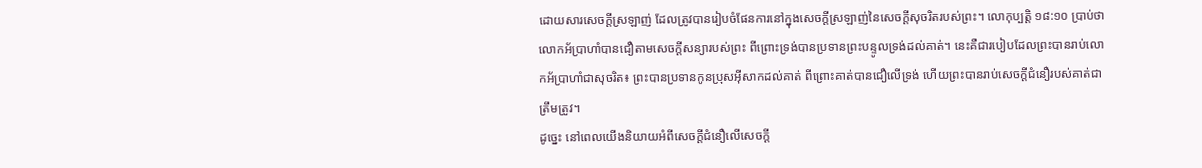ដោយសារសេចក្តីស្រឡាញ់ ដែលត្រូវបានរៀបចំផែនការនៅក្នុងសេចក្តីស្រឡាញ់នៃសេចក្តីសុចរិតរបស់ព្រះ។ លោកុប្បត្តិ ១៨:១០ ប្រាប់ថា លោកអ័ប្រាហាំបានជឿតាមសេចក្តីសន្យារបស់ព្រះ ពីព្រោះទ្រង់បានប្រទានព្រះបន្ទូលទ្រង់ដល់គាត់។ នេះគឺជារបៀបដែលព្រះបានរាប់លោកអ័ប្រាហាំជាសុចរិត៖ ព្រះបានប្រទានកូនប្រុសអ៊ីសាកដល់គាត់ ពីព្រោះគាត់បានជឿលើទ្រង់ ហើយព្រះបានរាប់សេចក្តីជំនឿរបស់គាត់ជាត្រឹមត្រូវ។
ដូច្នេះ នៅពេលយើងនិយាយអំពីសេចក្តីជំនឿលើសេចក្តី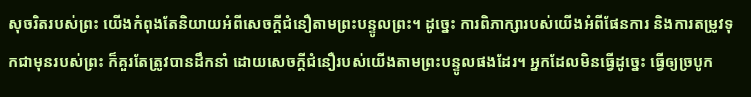សុចរិតរបស់ព្រះ យើងកំពុងតែនិយាយអំពីសេចក្តីជំនឿតាមព្រះបន្ទូលព្រះ។ ដូច្នេះ ការពិភាក្សារបស់យើងអំពីផែនការ និងការតម្រូវទុកជាមុនរបស់ព្រះ ក៏គួរតែត្រូវបានដឹកនាំ ដោយសេចក្តីជំនឿរបស់យើងតាមព្រះបន្ទូលផងដែរ។ អ្នកដែលមិនធ្វើដូច្នេះ ធ្វើឲ្យច្របូក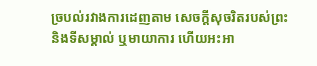ច្របល់រវាងការដេញតាម សេចក្តីសុចរិតរបស់ព្រះ និងទីសម្គាល់ ឬមាយាការ ហើយអះអា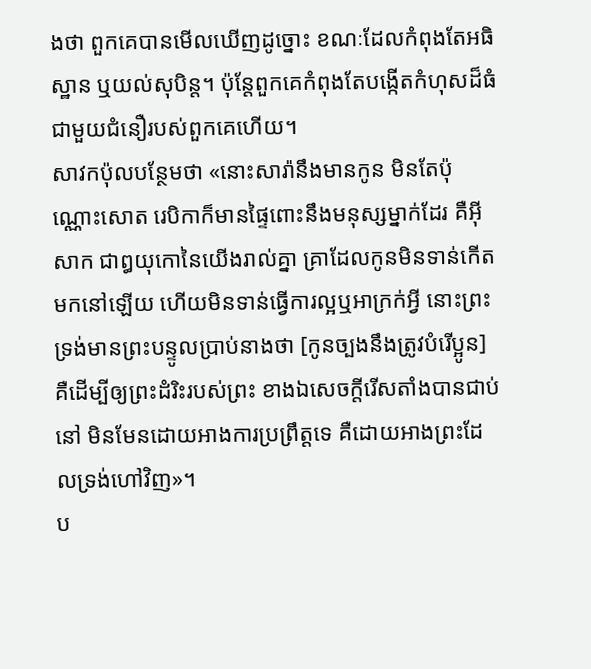ងថា ពួកគេបានមើលឃើញដូច្នោះ ខណៈដែលកំពុងតែអធិស្ឋាន ឬយល់សុបិន្ត។ ប៉ុន្តែពួកគេកំពុងតែបង្កើតកំហុសដ៏ធំជាមួយជំនឿរបស់ពួកគេហើយ។
សាវកប៉ុលបន្ថែមថា «នោះសារ៉ានឹងមានកូន មិនតែប៉ុណ្ណោះសោត រេបិកាក៏មានផ្ទៃពោះនឹងមនុស្សម្នាក់ដែរ គឺអ៊ីសាក ជាឰយុកោនៃយើងរាល់គ្នា គ្រាដែលកូនមិនទាន់កើតមកនៅឡើយ ហើយមិនទាន់ធ្វើការល្អឬអាក្រក់អ្វី នោះព្រះទ្រង់មានព្រះបន្ទូលប្រាប់នាងថា [កូនច្បងនឹងត្រូវបំរើប្អូន] គឺដើម្បីឲ្យព្រះដំរិះរបស់ព្រះ ខាងឯសេចក្តីរើសតាំងបានជាប់នៅ មិនមែនដោយអាងការប្រព្រឹត្តទេ គឺដោយអាងព្រះដែលទ្រង់ហៅវិញ»។
ប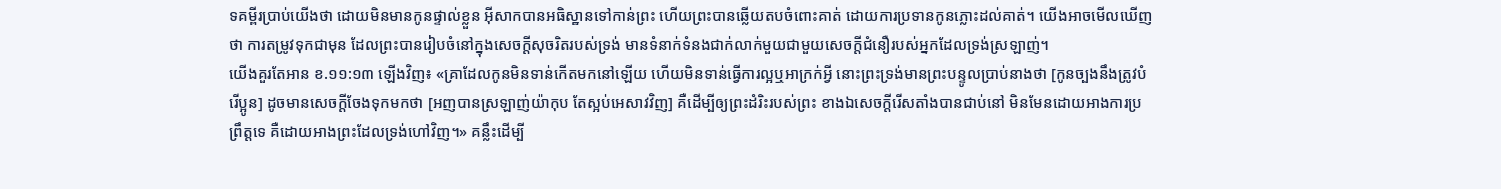ទគម្ពីរប្រាប់យើងថា ដោយមិនមានកូនផ្ទាល់ខ្លួន អ៊ីសាកបានអធិស្ឋានទៅកាន់ព្រះ ហើយព្រះបានឆ្លើយតបចំពោះគាត់ ដោយការប្រទានកូនភ្លោះដល់គាត់។ យើងអាចមើលឃើញថា ការតម្រូវទុកជាមុន ដែលព្រះបានរៀបចំនៅក្នុងសេចក្តីសុចរិតរបស់ទ្រង់ មានទំនាក់ទំនងជាក់លាក់មួយជាមួយសេចក្តីជំនឿរបស់អ្នកដែលទ្រង់ស្រឡាញ់។
យើងគួរតែអាន ខ.១១:១៣ ឡើងវិញ៖ «គ្រាដែលកូនមិនទាន់កើតមកនៅឡើយ ហើយមិនទាន់ធ្វើការល្អឬអាក្រក់អ្វី នោះព្រះទ្រង់មានព្រះបន្ទូលប្រាប់នាងថា [កូនច្បងនឹងត្រូវបំរើប្អូន] ដូចមានសេចក្តីចែងទុកមកថា [អញបានស្រឡាញ់យ៉ាកុប តែស្អប់អេសាវវិញ] គឺដើម្បីឲ្យព្រះដំរិះរបស់ព្រះ ខាងឯសេចក្តីរើសតាំងបានជាប់នៅ មិនមែនដោយអាងការប្រព្រឹត្តទេ គឺដោយអាងព្រះដែលទ្រង់ហៅវិញ។» គន្លឹះដើម្បី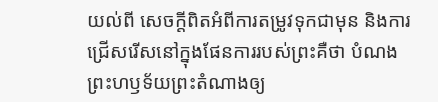យល់ពី សេចក្តីពិតអំពីការតម្រូវទុកជាមុន និងការជ្រើសរើសនៅក្នុងផែនការរបស់ព្រះគឺថា បំណងព្រះហឫទ័យព្រះតំណាងឲ្យ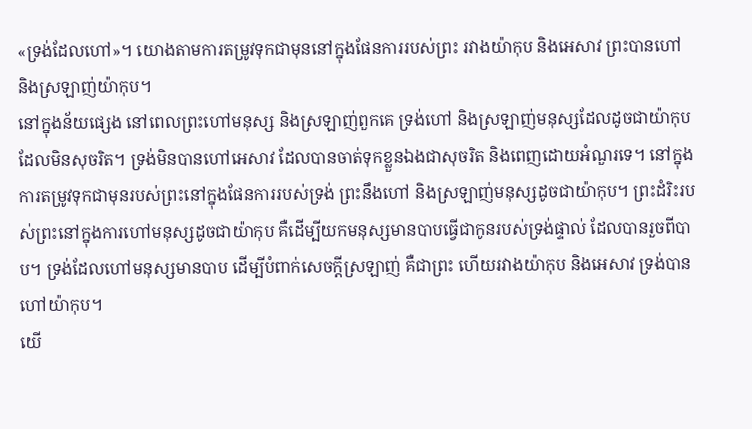«ទ្រង់ដែលហៅ»។ យោងតាមការតម្រូវទុកជាមុននៅក្នុងផែនការរបស់ព្រះ រវាងយ៉ាកុប និងអេសាវ ព្រះបានហៅ និងស្រឡាញ់យ៉ាកុប។
នៅក្នុងន័យផ្សេង នៅពេលព្រះហៅមនុស្ស និងស្រឡាញ់ពួកគេ ទ្រង់ហៅ និងស្រឡាញ់មនុស្សដែលដូចជាយ៉ាកុប ដែលមិនសុចរិត។ ទ្រង់មិនបានហៅអេសាវ ដែលបានចាត់ទុកខ្លួនឯងជាសុចរិត និងពេញដោយអំណួរទេ។ នៅក្នុងការតម្រូវទុកជាមុនរបស់ព្រះនៅក្នុងផែនការរបស់ទ្រង់ ព្រះនឹងហៅ និងស្រឡាញ់មនុស្សដូចជាយ៉ាកុប។ ព្រះដំរិះរបស់ព្រះនៅក្នុងការហៅមនុស្សដូចជាយ៉ាកុប គឺដើម្បីយកមនុស្សមានបាបធ្វើជាកូនរបស់ទ្រង់ផ្ទាល់ ដែលបានរួចពីបាប។ ទ្រង់ដែលហៅមនុស្សមានបាប ដើម្បីបំពាក់សេចក្តីស្រឡាញ់ គឺជាព្រះ ហើយរវាងយ៉ាកុប និងអេសាវ ទ្រង់បានហៅយ៉ាកុប។
យើ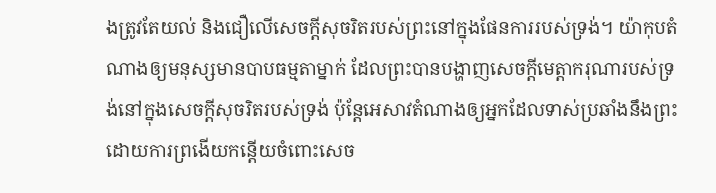ងត្រូវតែយល់ និងជឿលើសេចក្តីសុចរិតរបស់ព្រះនៅក្នុងផែនការរបស់ទ្រង់។ យ៉ាកុបតំណាងឲ្យមនុស្សមានបាបធម្មតាម្នាក់ ដែលព្រះបានបង្ហាញសេចក្តីមេត្តាករុណារបស់ទ្រ ង់នៅក្នុងសេចក្តីសុចរិតរបស់ទ្រង់ ប៉ុន្តែអេសាវតំណាងឲ្យអ្នកដែលទាស់ប្រឆាំងនឹងព្រះ ដោយការព្រងើយកន្តើយចំពោះសេច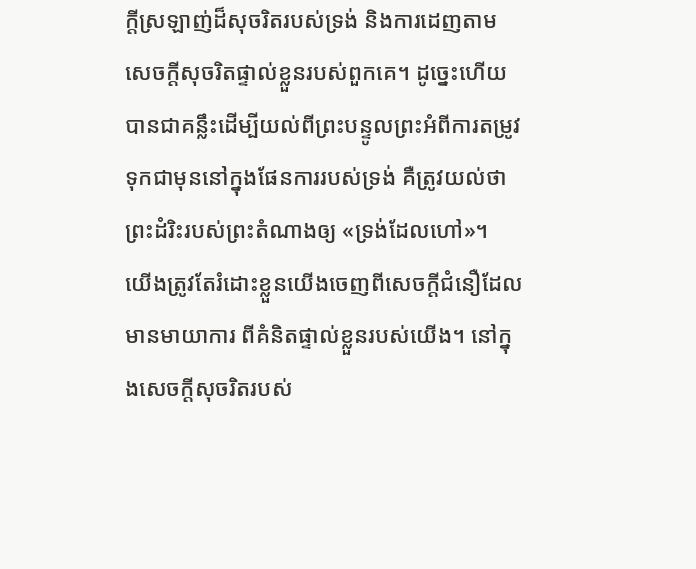ក្តីស្រឡាញ់ដ៏សុចរិតរបស់ទ្រង់ និងការដេញតាម សេចក្តីសុចរិតផ្ទាល់ខ្លួនរបស់ពួកគេ។ ដូច្នេះហើយបានជាគន្លឹះដើម្បីយល់ពីព្រះបន្ទូលព្រះអំពីការតម្រូវទុកជាមុននៅក្នុងផែនការរបស់ទ្រង់ គឺត្រូវយល់ថា ព្រះដំរិះរបស់ព្រះតំណាងឲ្យ «ទ្រង់ដែលហៅ»។
យើងត្រូវតែរំដោះខ្លួនយើងចេញពីសេចក្តីជំនឿដែលមានមាយាការ ពីគំនិតផ្ទាល់ខ្លួនរបស់យើង។ នៅក្នុងសេចក្តីសុចរិតរបស់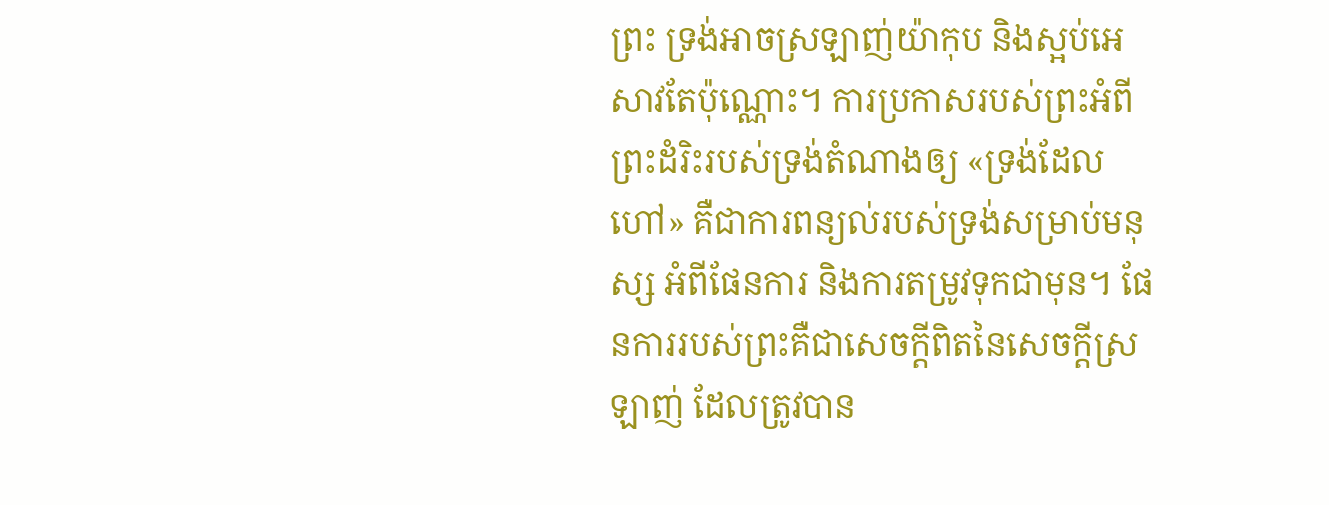ព្រះ ទ្រង់អាចស្រឡាញ់យ៉ាកុប និងស្អប់អេសាវតែប៉ុណ្ណោះ។ ការប្រកាសរបស់ព្រះអំពីព្រះដំរិះរបស់ទ្រង់តំណាងឲ្យ «ទ្រង់ដែលហៅ» គឺជាការពន្យល់របស់ទ្រង់សម្រាប់មនុស្ស អំពីផែនការ និងការតម្រូវទុកជាមុន។ ផែនការរបស់ព្រះគឺជាសេចក្តីពិតនៃសេចក្តីស្រឡាញ់ ដែលត្រូវបាន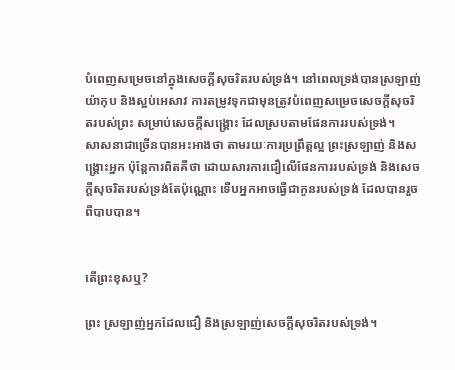បំពេញសម្រេចនៅក្នុងសេចក្តីសុចរិតរបស់ទ្រង់។ នៅពេលទ្រង់បានស្រឡាញ់យ៉ាកុប និងស្អប់អេសាវ ការតម្រូវទុកជាមុនត្រូវបំពេញសម្រេចសេចក្តីសុចរិតរបស់ព្រះ សម្រាប់សេចក្តីសង្រ្គោះ ដែលស្របតាមផែនការរបស់ទ្រង់។
សាសនាជាច្រើនបានអះអាងថា តាមរយៈការប្រព្រឹត្តល្អ ព្រះស្រឡាញ់ និងសង្រ្គោះអ្នក ប៉ុន្តែការពិតគឺថា ដោយសារការជឿលើផែនការរបស់ទ្រង់ និងសេចក្តីសុចរិតរបស់ទ្រង់តែប៉ុណ្ណោះ ទើបអ្នកអាចធ្វើជាកូនរបស់ទ្រង់ ដែលបានរួចពីបាបបាន។


តើព្រះខុសឬ?

ព្រះ ស្រឡាញ់អ្នកដែលជឿ និងស្រឡាញ់សេចក្តីសុចរិតរបស់ទ្រង់។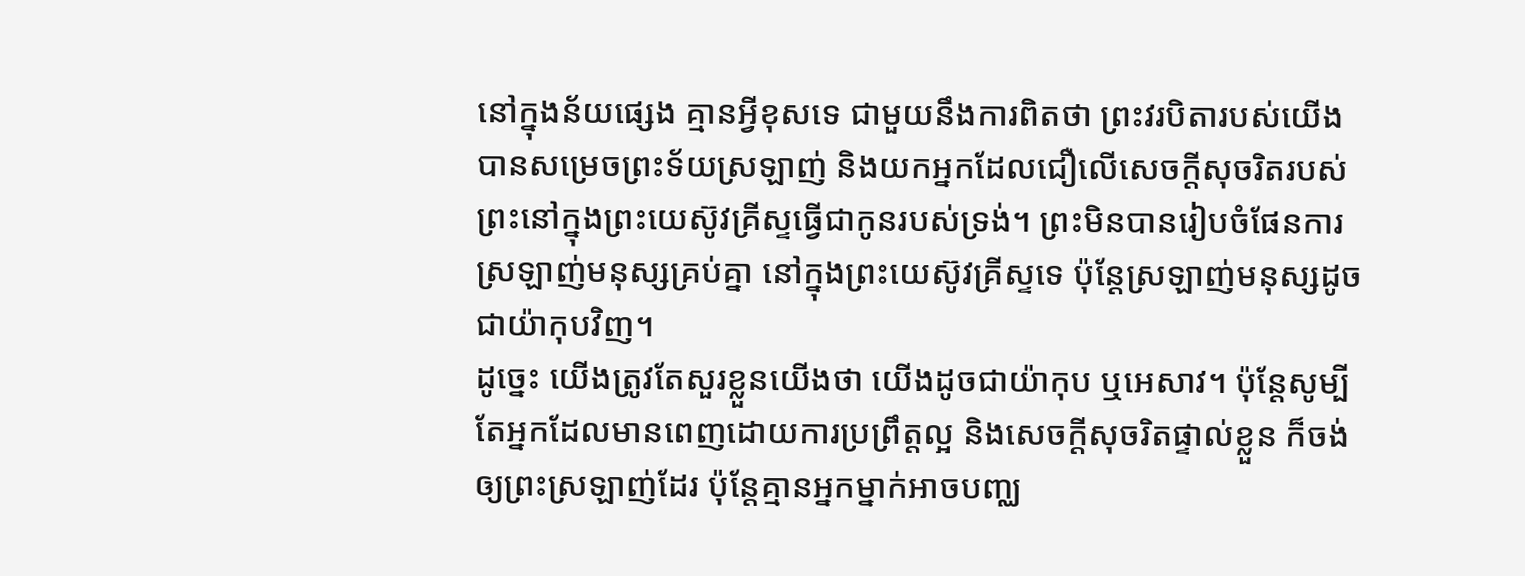នៅក្នុងន័យផ្សេង គ្មានអ្វីខុសទេ ជាមួយនឹងការពិតថា ព្រះវរបិតារបស់យើងបានសម្រេចព្រះទ័យស្រឡាញ់ និងយកអ្នកដែលជឿលើសេចក្តីសុចរិតរបស់ព្រះនៅក្នុងព្រះយេស៊ូវគ្រីស្ទធ្វើជាកូនរបស់ទ្រង់។ ព្រះមិនបានរៀបចំផែនការស្រឡាញ់មនុស្សគ្រប់គ្នា នៅក្នុងព្រះយេស៊ូវគ្រីស្ទទេ ប៉ុន្តែស្រឡាញ់មនុស្សដូចជាយ៉ាកុបវិញ។
ដូច្នេះ យើងត្រូវតែសួរខ្លួនយើងថា យើងដូចជាយ៉ាកុប ឬអេសាវ។ ប៉ុន្តែសូម្បីតែអ្នកដែលមានពេញដោយការប្រព្រឹត្តល្អ និងសេចក្តីសុចរិតផ្ទាល់ខ្លួន ក៏ចង់ឲ្យព្រះស្រឡាញ់ដែរ ប៉ុន្តែគ្មានអ្នកម្នាក់អាចបញ្ឈ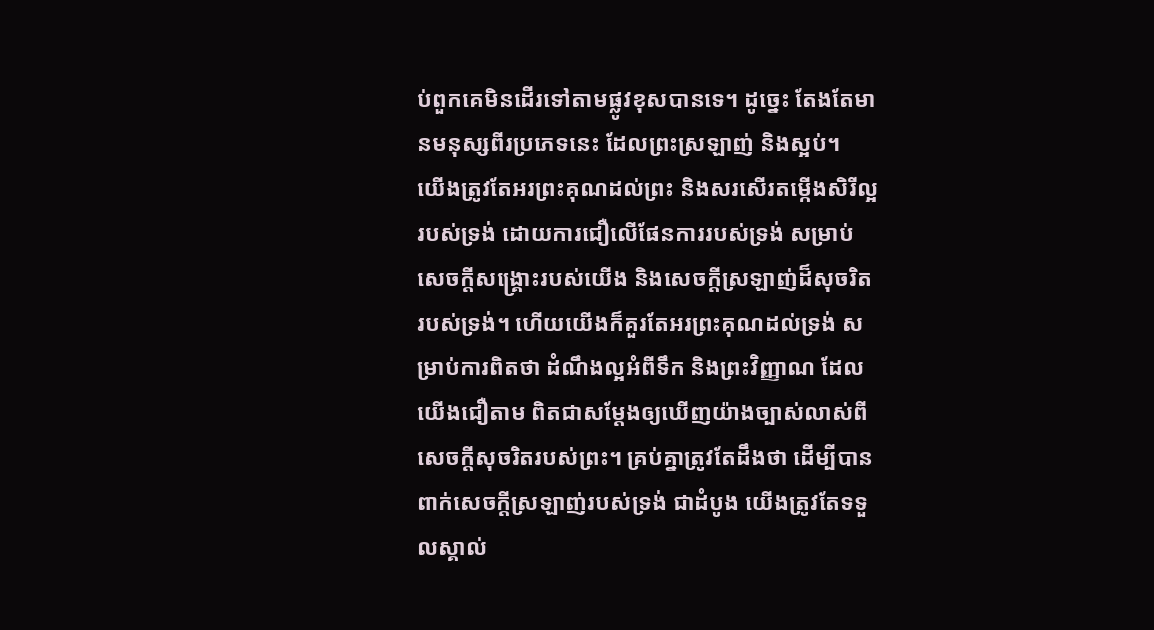ប់ពួកគេមិនដើរទៅតាមផ្លូវខុសបានទេ។ ដូច្នេះ តែងតែមានមនុស្សពីរប្រភេទនេះ ដែលព្រះស្រឡាញ់ និងស្អប់។
យើងត្រូវតែអរព្រះគុណដល់ព្រះ និងសរសើរតម្កើងសិរីល្អរបស់ទ្រង់ ដោយការជឿលើផែនការរបស់ទ្រង់ សម្រាប់សេចក្តីសង្រ្គោះរបស់យើង និងសេចក្តីស្រឡាញ់ដ៏សុចរិតរបស់ទ្រង់។ ហើយយើងក៏គួរតែអរព្រះគុណដល់ទ្រង់ សម្រាប់ការពិតថា ដំណឹងល្អអំពីទឹក និងព្រះវិញ្ញាណ ដែលយើងជឿតាម ពិតជាសម្តែងឲ្យឃើញយ៉ាងច្បាស់លាស់ពីសេចក្តីសុចរិតរបស់ព្រះ។ គ្រប់គ្នាត្រូវតែដឹងថា ដើម្បីបានពាក់សេចក្តីស្រឡាញ់របស់ទ្រង់ ជាដំបូង យើងត្រូវតែទទួលស្គាល់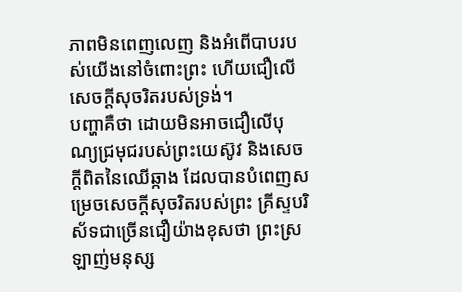ភាពមិនពេញលេញ និងអំពើបាបរបស់យើងនៅចំពោះព្រះ ហើយជឿលើសេចក្តីសុចរិតរបស់ទ្រង់។
បញ្ហាគឺថា ដោយមិនអាចជឿលើបុណ្យជ្រមុជរបស់ព្រះយេស៊ូវ និងសេចក្តីពិតនៃឈើឆ្កាង ដែលបានបំពេញសម្រេចសេចក្តីសុចរិតរបស់ព្រះ គ្រីស្ទបរិស័ទជាច្រើនជឿយ៉ាងខុសថា ព្រះស្រឡាញ់មនុស្ស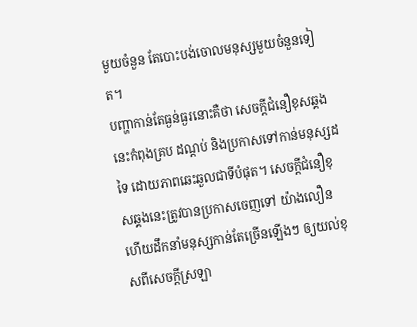មួយចំនួន តែបោះបង់ចោលមនុស្សមួយចំនួនទៀត។
បញ្ហាកាន់តែធ្ងន់ធ្ងរនោះគឺថា សេចក្តីជំនឿខុសឆ្គងនេះកំពុងគ្រប ដណ្តប់ និងប្រកាសទៅកាន់មនុស្សដទៃ ដោយភាពឆេះឆួលជាទីបំផុត។ សេចក្តីជំនឿខុសឆ្គងនេះត្រូវបានប្រកាសចេញទៅ យ៉ាងលឿន ហើយដឹកនាំមនុស្សកាន់តែច្រើនឡើងៗ ឲ្យយល់ខុសពីសេចក្តីស្រឡា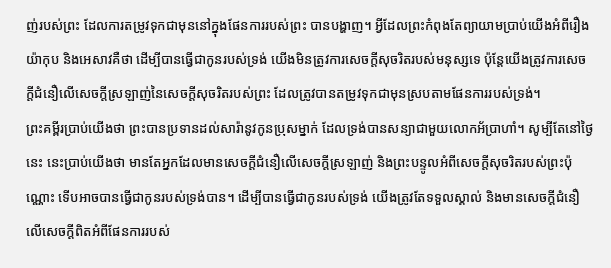ញ់របស់ព្រះ ដែលការតម្រូវទុកជាមុននៅក្នុងផែនការរបស់ព្រះ បានបង្ហាញ។ អ្វីដែលព្រះកំពុងតែព្យាយាមប្រាប់យើងអំពីរឿងយ៉ាកុប និងអេសាវគឺថា ដើម្បីបានធ្វើជាកូនរបស់ទ្រង់ យើងមិនត្រូវការសេចក្តីសុចរិតរបស់មនុស្សទេ ប៉ុន្តែយើងត្រូវការសេចក្តីជំនឿលើសេចក្តីស្រឡាញ់នៃសេចក្តីសុចរិតរបស់ព្រះ ដែលត្រូវបានតម្រូវទុកជាមុនស្របតាមផែនការរបស់ទ្រង់។
ព្រះគម្ពីរប្រាប់យើងថា ព្រះបានប្រទានដល់សារ៉ានូវកូនប្រុសម្នាក់ ដែលទ្រង់បានសន្យាជាមួយលោកអ័ប្រាហាំ។ សូម្បីតែនៅថ្ងៃនេះ នេះប្រាប់យើងថា មានតែអ្នកដែលមានសេចក្តីជំនឿលើសេចក្តីស្រឡាញ់ និងព្រះបន្ទូលអំពីសេចក្តីសុចរិតរបស់ព្រះប៉ុណ្ណោះ ទើបអាចបានធ្វើជាកូនរបស់ទ្រង់បាន។ ដើម្បីបានធ្វើជាកូនរបស់ទ្រង់ យើងត្រូវតែទទួលស្គាល់ និងមានសេចក្តីជំនឿលើសេចក្តីពិតអំពីផែនការរបស់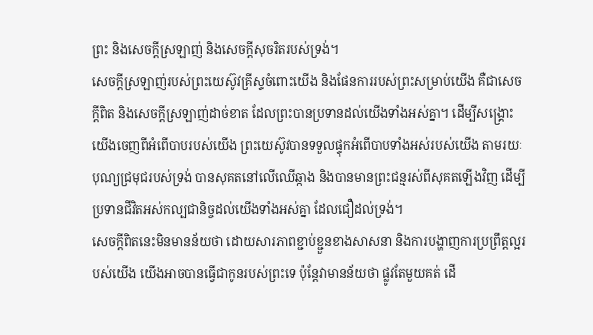ព្រះ និងសេចក្តីស្រឡាញ់ និងសេចក្តីសុចរិតរបស់ទ្រង់។
សេចក្តីស្រឡាញ់របស់ព្រះយេស៊ូវគ្រីស្ទចំពោះយើង និងផែនការរបស់ព្រះសម្រាប់យើង គឺជាសេចក្តីពិត និងសេចក្តីស្រឡាញ់ដាច់ខាត ដែលព្រះបានប្រទានដល់យើងទាំងអស់គ្នា។ ដើម្បីសង្រ្គោះយើងចេញពីអំពើបាបរបស់យើង ព្រះយេស៊ូវបានទទួលផ្ទុកអំពើបាបទាំងអស់របស់យើង តាមរយៈបុណ្យជ្រមុជរបស់ទ្រង់ បានសុគតនៅលើឈើឆ្កាង និងបានមានព្រះជន្មរស់ពីសុគតឡើងវិញ ដើម្បីប្រទានជីវិតអស់កល្បជានិច្ចដល់យើងទាំងអស់គ្នា ដែលជឿដល់ទ្រង់។
សេចក្តីពិតនេះមិនមានន័យថា ដោយសារភាពខ្ជាប់ខ្ជួនខាងសាសនា និងការបង្ហាញការប្រព្រឹត្តល្អរបស់យើង យើងអាចបានធ្វើជាកូនរបស់ព្រះទេ ប៉ុន្តែវាមានន័យថា ផ្លូវតែមួយគត់ ដើ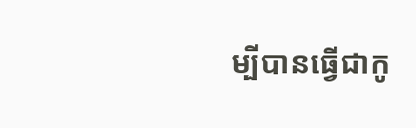ម្បីបានធ្វើជាកូ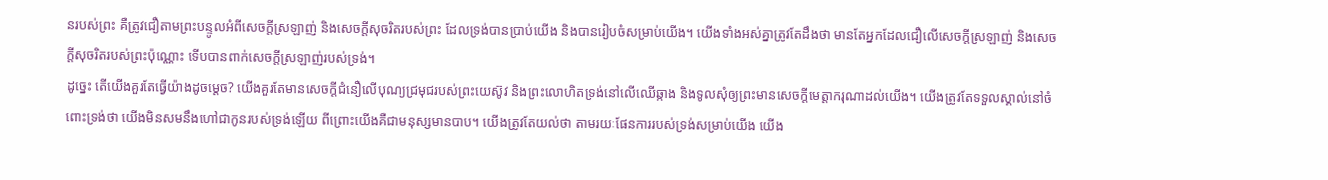នរបស់ព្រះ គឺត្រូវជឿតាមព្រះបន្ទូលអំពីសេចក្តីស្រឡាញ់ និងសេចក្តីសុចរិតរបស់ព្រះ ដែលទ្រង់បានប្រាប់យើង និងបានរៀបចំសម្រាប់យើង។ យើងទាំងអស់គ្នាត្រូវតែដឹងថា មានតែអ្នកដែលជឿលើសេចក្តីស្រឡាញ់ និងសេចក្តីសុចរិតរបស់ព្រះប៉ុណ្ណោះ ទើបបានពាក់សេចក្តីស្រឡាញ់របស់ទ្រង់។
ដូច្នេះ តើយើងគួរតែធ្វើយ៉ាងដូចម្តេច? យើងគួរតែមានសេចក្តីជំនឿលើបុណ្យជ្រមុជរបស់ព្រះយេស៊ូវ និងព្រះលោហិតទ្រង់នៅលើឈើឆ្កាង និងទូលសុំឲ្យព្រះមានសេចក្តីមេត្តាករុណាដល់យើង។ យើងត្រូវតែទទួលស្គាល់នៅចំពោះទ្រង់ថា យើងមិនសមនឹងហៅជាកូនរបស់ទ្រង់ឡើយ ពីព្រោះយើងគឺជាមនុស្សមានបាប។ យើងត្រូវតែយល់ថា តាមរយៈផែនការរបស់ទ្រង់សម្រាប់យើង យើង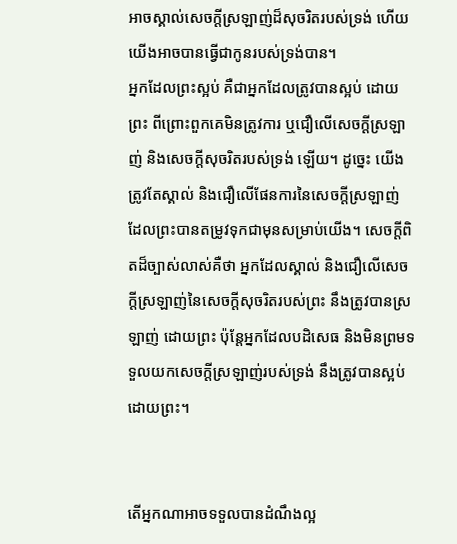អាចស្គាល់សេចក្តីស្រឡាញ់ដ៏សុចរិតរបស់ទ្រង់ ហើយយើងអាចបានធ្វើជាកូនរបស់ទ្រង់បាន។
អ្នកដែលព្រះស្អប់ គឺជាអ្នកដែលត្រូវបានស្អប់ ដោយព្រះ ពីព្រោះពួកគេមិនត្រូវការ ឬជឿលើសេចក្តីស្រឡាញ់ និងសេចក្តីសុចរិតរបស់ទ្រង់ ឡើយ។ ដូច្នេះ យើងត្រូវតែស្គាល់ និងជឿលើផែនការនៃសេចក្តីស្រឡាញ់ ដែលព្រះបានតម្រូវទុកជាមុនសម្រាប់យើង។ សេចក្តីពិតដ៏ច្បាស់លាស់គឺថា អ្នកដែលស្គាល់ និងជឿលើសេចក្តីស្រឡាញ់នៃសេចក្តីសុចរិតរបស់ព្រះ នឹងត្រូវបានស្រឡាញ់ ដោយព្រះ ប៉ុន្តែអ្នកដែលបដិសេធ និងមិនព្រមទទួលយកសេចក្តីស្រឡាញ់របស់ទ្រង់ នឹងត្រូវបានស្អប់ ដោយព្រះ។


តើអ្នកណាអាចទទួលបានដំណឹងល្អ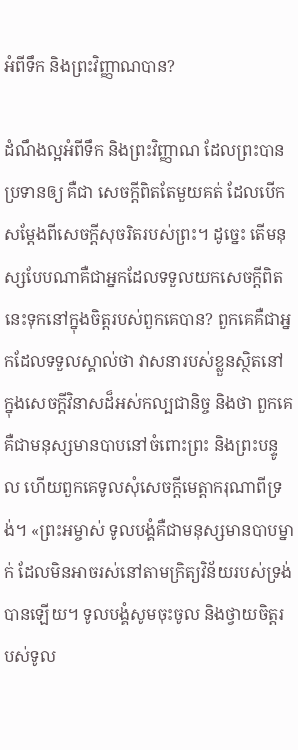អំពីទឹក និងព្រះវិញ្ញាណបាន?

ដំណឹងល្អអំពីទឹក និងព្រះវិញ្ញាណ ដែលព្រះបានប្រទានឲ្យ គឺជា សេចក្តីពិតតែមួយគត់ ដែលបើកសម្តែងពីសេចក្តីសុចរិតរបស់ព្រះ។ ដូច្នេះ តើមនុស្សបែបណាគឺជាអ្នកដែលទទួលយកសេចក្តីពិតនេះទុកនៅក្នុងចិត្តរបស់ពួកគេបាន? ពួកគេគឺជាអ្នកដែលទទួលស្គាល់ថា វាសនារបស់ខ្លួនស្ថិតនៅក្នុងសេចក្តីវិនាសដ៏អស់កល្បជានិច្ច និងថា ពួកគេគឺជាមនុស្សមានបាបនៅចំពោះព្រះ និងព្រះបន្ទូល ហើយពួកគេទូលសុំសេចក្តីមេត្តាករុណាពីទ្រង់។ «ព្រះអម្ចាស់ ទូលបង្គំគឺជាមនុស្សមានបាបម្នាក់ ដែលមិនអាចរស់នៅតាមក្រិត្យវិន័យរបស់ទ្រង់បានឡើយ។ ទូលបង្គំសូមចុះចូល និងថ្វាយចិត្តរបស់ទូល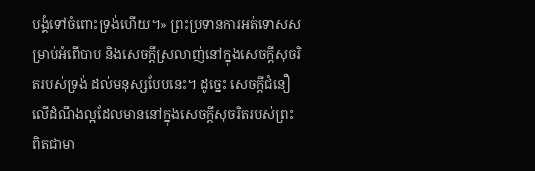បង្គំទៅចំពោះទ្រង់ហើយ។» ព្រះប្រទានការអត់ទោសសម្រាប់អំពើបាប និងសេចក្តីស្រលាញ់នៅក្នុងសេចក្តីសុចរិតរបស់ទ្រង់ ដល់មនុស្សបែបនេះ។ ដូច្នេះ សេចក្តីជំនឿលើដំណឹងល្អដែលមាននៅក្នុងសេចក្តីសុចរិតរបស់ព្រះ ពិតជាមា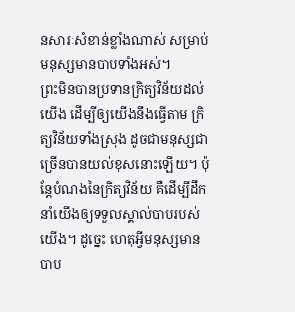នសារៈសំខាន់ខ្លាំងណាស់ សម្រាប់មនុស្សមានបាបទាំងអស់។
ព្រះមិនបានប្រទានក្រិត្យវិន័យដល់យើង ដើម្បីឲ្យយើងនឹងធ្វើតាម ក្រិត្យវិន័យទាំងស្រុង ដូចជាមនុស្សជាច្រើនបានយល់ខុសនោះឡើយ។ ប៉ុន្តែបំណងនៃក្រិត្យវិន័យ គឺដើម្បីដឹកនាំយើងឲ្យទទួលស្គាល់បាបរបស់យើង។ ដូច្នេះ ហេតុអ្វីមនុស្សមានបាប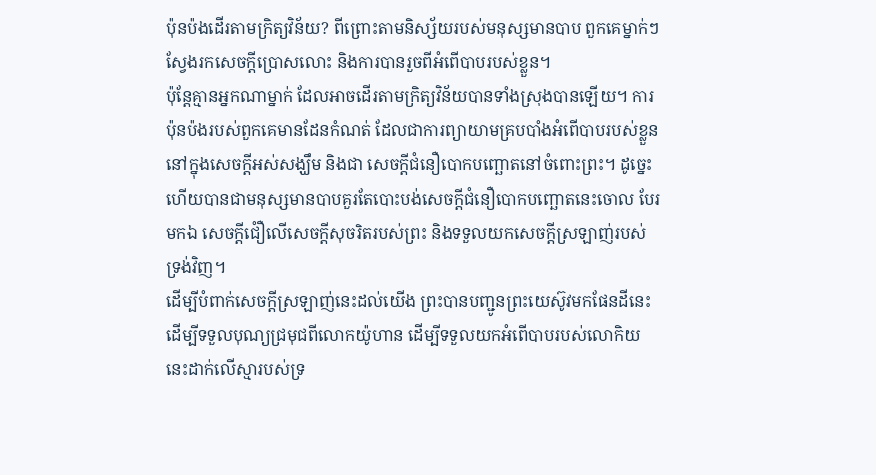ប៉ុនប៉ងដើរតាមក្រិត្យវិន័យ? ពីព្រោះតាមនិស្ស័យរបស់មនុស្សមានបាប ពួកគេម្នាក់ៗស្វែងរកសេចក្តីប្រោសលោះ និងការបានរួចពីអំពើបាបរបស់ខ្លួន។
ប៉ុន្តែគ្មានអ្នកណាម្នាក់ ដែលអាចដើរតាមក្រិត្យវិន័យបានទាំងស្រុងបានឡើយ។ ការប៉ុនប៉ងរបស់ពួកគេមានដែនកំណត់ ដែលជាការព្យាយាមគ្របបាំងអំពើបាបរបស់ខ្លួននៅក្នុងសេចក្តីអស់សង្ឃឹម និងជា សេចក្តីជំនឿបោកបញ្ឆោតនៅចំពោះព្រះ។ ដូច្នេះហើយបានជាមនុស្សមានបាបគួរតែបោះបង់សេចក្តីជំនឿបោកបញ្ឆោតនេះចោល បែរមកឯ សេចក្តីជំឿលើសេចក្តីសុចរិតរបស់ព្រះ និងទទួលយកសេចក្តីស្រឡាញ់របស់ទ្រង់វិញ។
ដើម្បីបំពាក់សេចក្តីស្រឡាញ់នេះដល់យើង ព្រះបានបញ្ជូនព្រះយេស៊ូវមកផែនដីនេះ ដើម្បីទទួលបុណ្យជ្រមុជពីលោកយ៉ូហាន ដើម្បីទទួលយកអំពើបាបរបស់លោកិយនេះដាក់លើស្មារបស់ទ្រ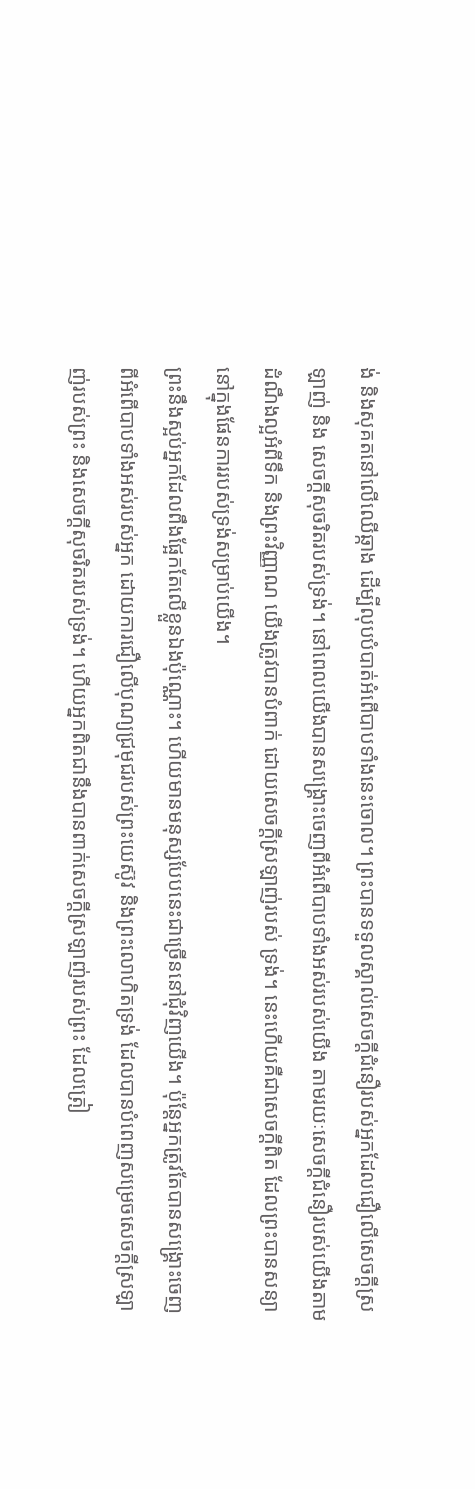ង់ និងសុគតនៅលើឈើឆ្កាង ដើម្បីលុបបំបាត់អំពើបាបទាំងនេះចោល។ ព្រះបានទទួលស្គាល់សេចក្តីជំនឿរបស់អ្នកដែលជឿលើសេចក្តីស្រឡាញ់ និង សេចក្តីសុចរិតរបស់ទ្រង់។ នៅពេលយើងបានសង្រ្គោះចេញពីអំពើបាបទាំងអស់របស់យើង តាមរយៈសេចក្តីជំនឿរបស់យើងតាមដំណឹងល្អអំពីទឹក និងព្រះវិញ្ញាណ យើងត្រូវបានបំពាក់ ដោយសេចក្តីស្រឡាញ់របស់ ទ្រង់។ នេះហើយគឺជាសេចក្តីពិត ដែលព្រះបានសន្យានៅក្នុងផែនការរបស់ទ្រង់សម្រាប់យើង។
ព្រះនឹងស្អប់អ្នកដែលពឹងផ្អែកតែលើខ្លួនឯងប៉ុណ្ណោះ។ ហើយមានមនុស្សបែបនេះជាច្រើននៅជុំវិញយើង។ ប៉ុន្តែអ្នកត្រូវតែបានសង្រ្គោះចេញពីអំពើបាបទាំងអស់របស់អ្នក ដោយការជឿលើបុណ្យជ្រមុជរបស់ព្រះយេស៊ូវ និងព្រះលោហិតទ្រង់ ដែលបានបំពេញសម្រេចសេចក្តីស្រឡាញ់របស់ព្រះ និងសេចក្តីសុចរិតរបស់ទ្រង់។ ហើយអ្នកពិតជានឹងបានពាក់សេចក្តីស្រឡាញ់របស់ព្រះ ដែលត្រៀ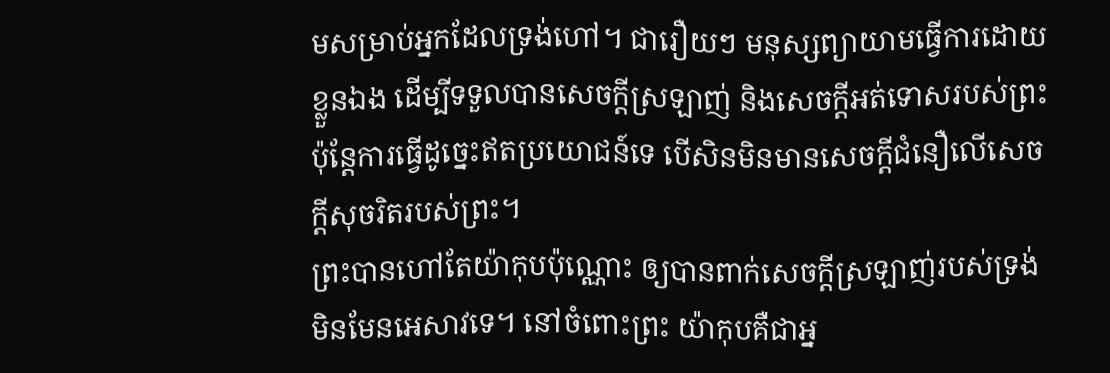មសម្រាប់អ្នកដែលទ្រង់ហៅ។ ជារឿយៗ មនុស្សព្យាយាមធ្វើការដោយខ្លួនឯង ដើម្បីទទួលបានសេចក្តីស្រឡាញ់ និងសេចក្តីអត់ទោសរបស់ព្រះ ប៉ុន្តែការធ្វើដូច្នេះឥតប្រយោជន៍ទេ បើសិនមិនមានសេចក្តីជំនឿលើសេចក្តីសុចរិតរបស់ព្រះ។
ព្រះបានហៅតែយ៉ាកុបប៉ុណ្ណោះ ឲ្យបានពាក់សេចក្តីស្រឡាញ់របស់ទ្រង់ មិនមែនអេសាវទេ។ នៅចំពោះព្រះ យ៉ាកុបគឺជាអ្ន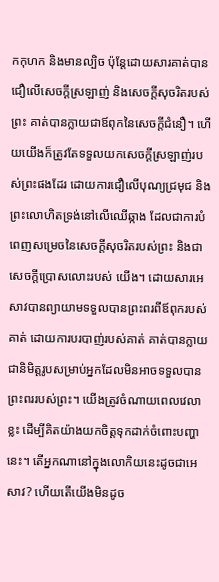កកុហក និងមានល្បិច ប៉ុន្តែដោយសារគាត់បានជឿលើសេចក្តីស្រឡាញ់ និងសេចក្តីសុចរិតរបស់ព្រះ គាត់បានក្លាយជាឪពុកនៃសេចក្តីជំនឿ។ ហើយយើងក៏ត្រូវតែទទួលយកសេចក្តីស្រឡាញ់របស់ព្រះផងដែរ ដោយការជឿលើបុណ្យជ្រមុជ និងព្រះលោហិតទ្រង់នៅលើឈើឆ្កាង ដែលជាការបំពេញសម្រេចនៃសេចក្តីសុចរិតរបស់ព្រះ និងជាសេចក្តីប្រោសលោះរបស់ យើង។ ដោយសារអេសាវបានព្យាយាមទទួលបានព្រះពរពីឪពុករបស់គាត់ ដោយការបរបាញ់របស់គាត់ គាត់បានក្លាយជានិមិត្តរូបសម្រាប់អ្នកដែលមិនអាចទទួលបានព្រះពររបស់ព្រះ។ យើងត្រូវចំណាយពេលវេលាខ្លះ ដើម្បីគិតយ៉ាងយកចិត្តទុកដាក់ចំពោះបញ្ហានេះ។ តើអ្នកណានៅក្នុងលោកិយនេះដូចជាអេសាវ? ហើយតើយើងមិនដូច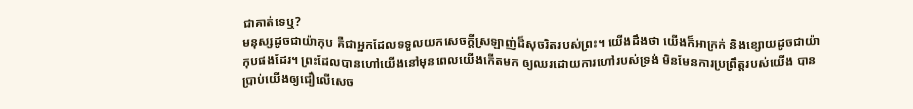ជាគាត់ទេឬ?
មនុស្សដូចជាយ៉ាកុប គឺជាអ្នកដែលទទួលយកសេចក្តីស្រឡាញ់ដ៏សុចរិតរបស់ព្រះ។ យើងដឹងថា យើងក៏អាក្រក់ និងខ្សោយដូចជាយ៉ាកុបផងដែរ។ ព្រះដែលបានហៅយើងនៅមុនពេលយើងកើតមក ឲ្យឈរដោយការហៅរបស់ទ្រង់ មិនមែនការប្រព្រឹត្តរបស់យើង បានប្រាប់យើងឲ្យជឿលើសេច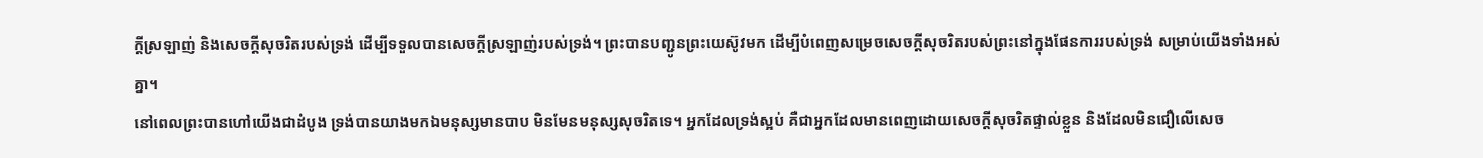ក្តីស្រឡាញ់ និងសេចក្តីសុចរិតរបស់ទ្រង់ ដើម្បីទទួលបានសេចក្តីស្រឡាញ់របស់ទ្រង់។ ព្រះបានបញ្ជូនព្រះយេស៊ូវមក ដើម្បីបំពេញសម្រេចសេចក្តីសុចរិតរបស់ព្រះនៅក្នុងផែនការរបស់ទ្រង់ សម្រាប់យើងទាំងអស់គ្នា។
នៅពេលព្រះបានហៅយើងជាដំបូង ទ្រង់បានយាងមកឯមនុស្សមានបាប មិនមែនមនុស្សសុចរិតទេ។ អ្នកដែលទ្រង់ស្អប់ គឺជាអ្នកដែលមានពេញដោយសេចក្តីសុចរិតផ្ទាល់ខ្លួន និងដែលមិនជឿលើសេច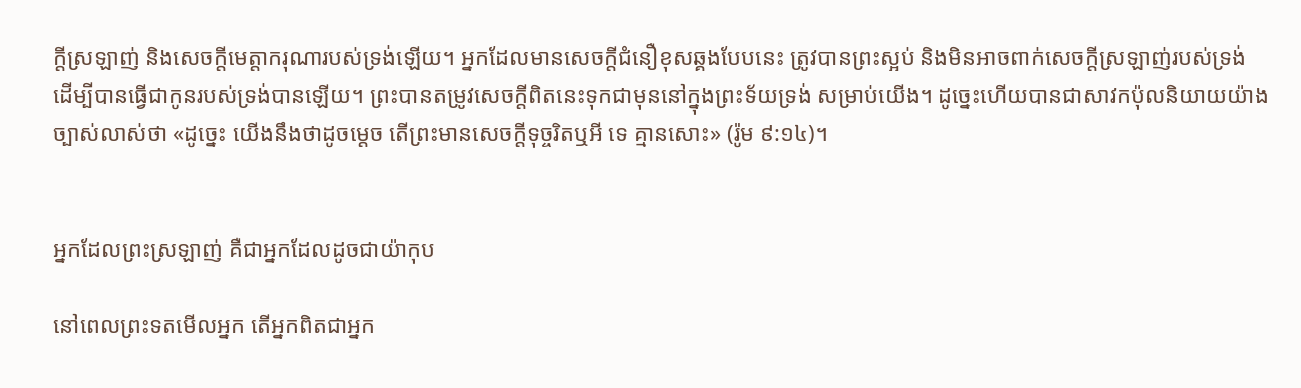ក្តីស្រឡាញ់ និងសេចក្តីមេត្តាករុណារបស់ទ្រង់ឡើយ។ អ្នកដែលមានសេចក្តីជំនឿខុសឆ្គងបែបនេះ ត្រូវបានព្រះស្អប់ និងមិនអាចពាក់សេចក្តីស្រឡាញ់របស់ទ្រង់ ដើម្បីបានធ្វើជាកូនរបស់ទ្រង់បានឡើយ។ ព្រះបានតម្រូវសេចក្តីពិតនេះទុកជាមុននៅក្នុងព្រះទ័យទ្រង់ សម្រាប់យើង។ ដូច្នេះហើយបានជាសាវកប៉ុលនិយាយយ៉ាងច្បាស់លាស់ថា «ដូច្នេះ យើងនឹងថាដូចម្តេច តើព្រះមានសេចក្តីទុច្ចរិតឬអី ទេ គ្មានសោះ» (រ៉ូម ៩:១៤)។


អ្នកដែលព្រះស្រឡាញ់ គឺជាអ្នកដែលដូចជាយ៉ាកុប

នៅពេលព្រះទតមើលអ្នក តើអ្នកពិតជាអ្នក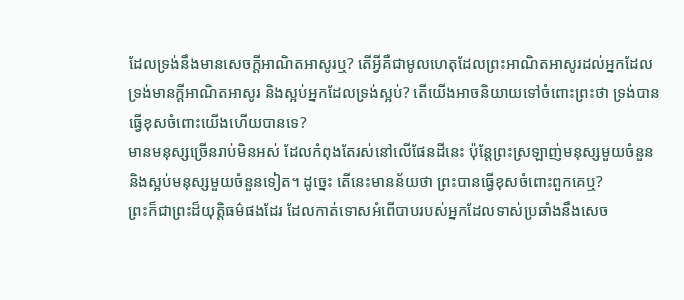ដែលទ្រង់នឹងមានសេចក្តីអាណិតអាសូរឬ? តើអ្វីគឺជាមូលហេតុដែលព្រះអាណិតអាសូរដល់អ្នកដែលទ្រង់មានក្តីអាណិតអាសូរ និងស្អប់អ្នកដែលទ្រង់ស្អប់? តើយើងអាចនិយាយទៅចំពោះព្រះថា ទ្រង់បានធ្វើខុសចំពោះយើងហើយបានទេ?
មានមនុស្សច្រើនរាប់មិនអស់ ដែលកំពុងតែរស់នៅលើផែនដីនេះ ប៉ុន្តែព្រះស្រឡាញ់មនុស្សមួយចំនួន និងស្អប់មនុស្សមួយចំនួនទៀត។ ដូច្នេះ តើនេះមានន័យថា ព្រះបានធ្វើខុសចំពោះពួកគេឬ?
ព្រះក៏ជាព្រះដ៏យុត្តិធម៌ផងដែរ ដែលកាត់ទោសអំពើបាបរបស់អ្នកដែលទាស់ប្រឆាំងនឹងសេច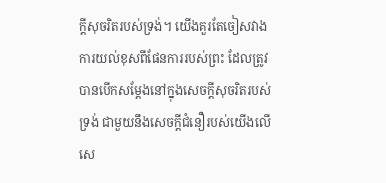ក្តីសុចរិតរបស់ទ្រង់។ យើងគួរតែចៀសវាងការយល់ខុសពីផែនការរបស់ព្រះ ដែលត្រូវបានបើកសម្តែងនៅក្នុងសេចក្តីសុចរិតរបស់ទ្រង់ ជាមួយនឹងសេចក្តីជំនឿរបស់យើងលើសេ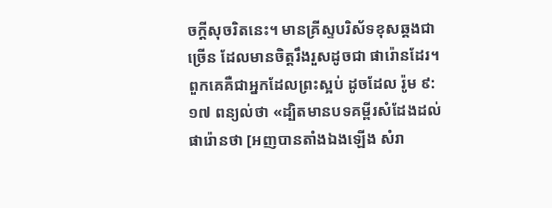ចក្តីសុចរិតនេះ។ មានគ្រីស្ទបរិស័ទខុសឆ្គងជាច្រើន ដែលមានចិត្តរឹងរួសដូចជា ផារ៉ោនដែរ។ ពួកគេគឺជាអ្នកដែលព្រះស្អប់ ដូចដែល រ៉ូម ៩:១៧ ពន្យល់ថា «ដ្បិតមានបទគម្ពីរសំដែងដល់ផារ៉ោនថា [អញបានតាំងឯងឡើង សំរា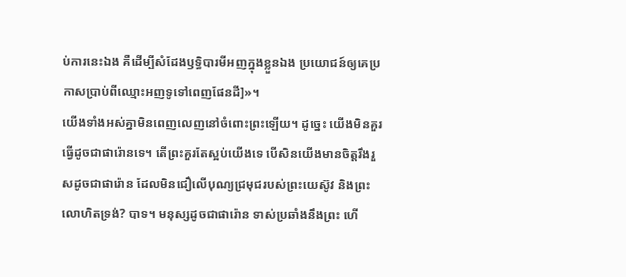ប់ការនេះឯង គឺដើម្បីសំដែងឫទ្ធិបារមីអញក្នុងខ្លួនឯង ប្រយោជន៍ឲ្យគេប្រកាសប្រាប់ពីឈ្មោះអញទូទៅពេញផែនដី]»។
យើងទាំងអស់គ្នាមិនពេញលេញនៅចំពោះព្រះឡើយ។ ដូច្នេះ យើងមិនគួរធ្វើដូចជាផារ៉ោនទេ។ តើព្រះគួរតែស្អប់យើងទេ បើសិនយើងមានចិត្តរឹងរួសដូចជាផារ៉ោន ដែលមិនជឿលើបុណ្យជ្រមុជរបស់ព្រះយេស៊ូវ និងព្រះលោហិតទ្រង់? បាទ។ មនុស្សដូចជាផារ៉ោន ទាស់ប្រឆាំងនឹងព្រះ ហើ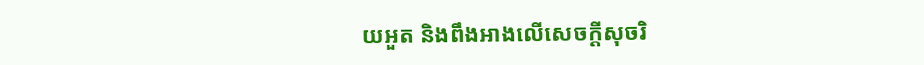យអួត និងពឹងអាងលើសេចក្តីសុចរិ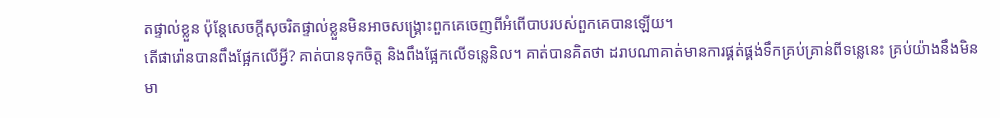តផ្ទាល់ខ្លួន ប៉ុន្តែសេចក្តីសុចរិតផ្ទាល់ខ្លួនមិនអាចសង្រ្គោះពួកគេចេញពីអំពើបាបរបស់ពួកគេបានឡើយ។
តើផារ៉ោនបានពឹងផ្អែកលើអ្វី? គាត់បានទុកចិត្ត និងពឹងផ្អែកលើទន្លេនិល។ គាត់បានគិតថា ដរាបណាគាត់មានការផ្គត់ផ្គង់ទឹកគ្រប់គ្រាន់ពីទន្លេនេះ គ្រប់យ៉ាងនឹងមិនមា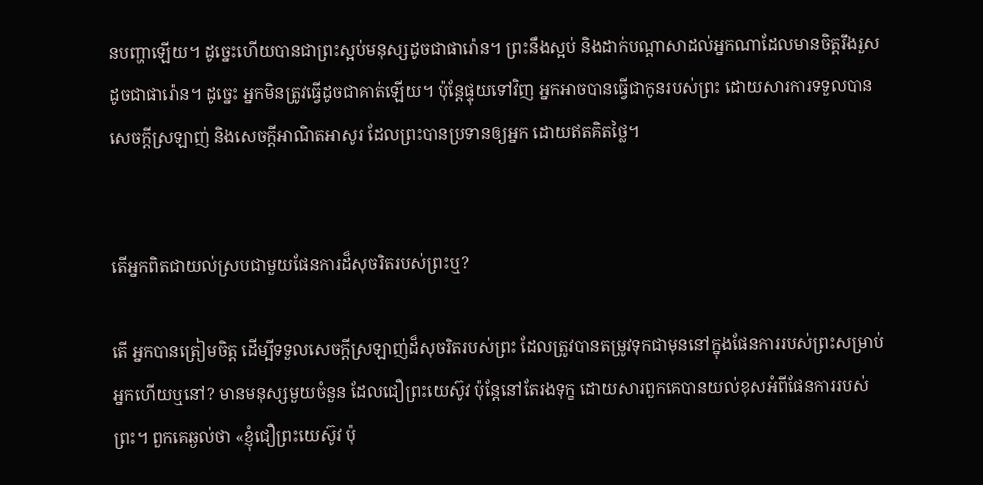នបញ្ហាឡើយ។ ដូច្នេះហើយបានជាព្រះស្អប់មនុស្សដូចជាផារ៉ោន។ ព្រះនឹងស្អប់ និងដាក់បណ្តាសាដល់អ្នកណាដែលមានចិត្តរឹងរួសដូចជាផារ៉ោន។ ដូច្នេះ អ្នកមិនត្រូវធ្វើដូចជាគាត់ឡើយ។ ប៉ុន្តែផ្ទុយទៅវិញ អ្នកអាចបានធ្វើជាកូនរបស់ព្រះ ដោយសារការទទួលបានសេចក្តីស្រឡាញ់ និងសេចក្តីអាណិតអាសូរ ដែលព្រះបានប្រទានឲ្យអ្នក ដោយឥតគិតថ្លៃ។


តើអ្នកពិតជាយល់ស្របជាមួយផែនការដ៏សុចរិតរបស់ព្រះឬ?

តើ អ្នកបានត្រៀមចិត្ត ដើម្បីទទួលសេចក្តីស្រឡាញ់ដ៏សុចរិតរបស់ព្រះ ដែលត្រូវបានតម្រូវទុកជាមុននៅក្នុងផែនការរបស់ព្រះសម្រាប់អ្នកហើយឬនៅ? មានមនុស្សមួយចំនួន ដែលជឿព្រះយេស៊ូវ ប៉ុន្តែនៅតែរងទុក្ខ ដោយសារពួកគេបានយល់ខុសអំពីផែនការរបស់ព្រះ។ ពួកគេឆ្ងល់ថា «ខ្ញុំជឿព្រះយេស៊ូវ ប៉ុ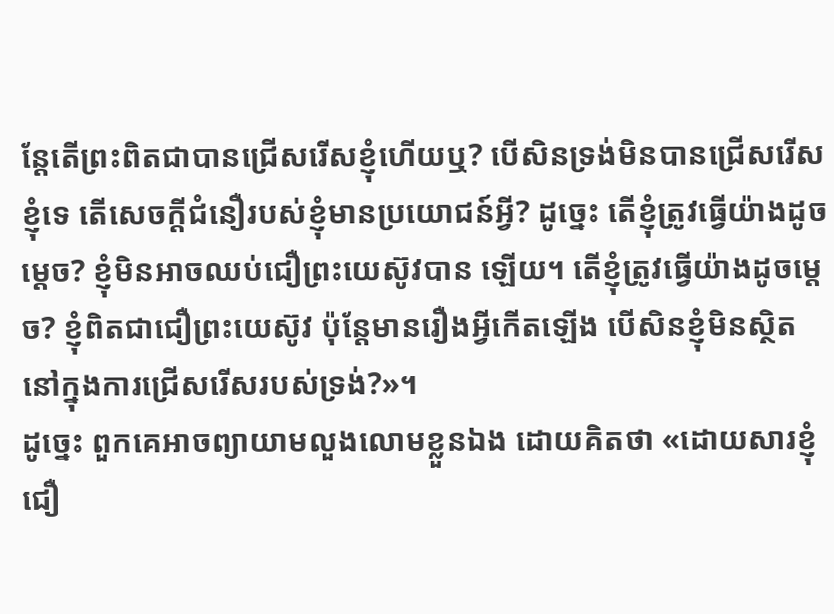ន្តែតើព្រះពិតជាបានជ្រើសរើសខ្ញុំហើយឬ? បើសិនទ្រង់មិនបានជ្រើសរើសខ្ញុំទេ តើសេចក្តីជំនឿរបស់ខ្ញុំមានប្រយោជន៍អ្វី? ដូច្នេះ តើខ្ញុំត្រូវធ្វើយ៉ាងដូចម្តេច? ខ្ញុំមិនអាចឈប់ជឿព្រះយេស៊ូវបាន ឡើយ។ តើខ្ញុំត្រូវធ្វើយ៉ាងដូចម្តេច? ខ្ញុំពិតជាជឿព្រះយេស៊ូវ ប៉ុន្តែមានរឿងអ្វីកើតឡើង បើសិនខ្ញុំមិនស្ថិតនៅក្នុងការជ្រើសរើសរបស់ទ្រង់?»។
ដូច្នេះ ពួកគេអាចព្យាយាមលួងលោមខ្លួនឯង ដោយគិតថា «ដោយសារខ្ញុំជឿ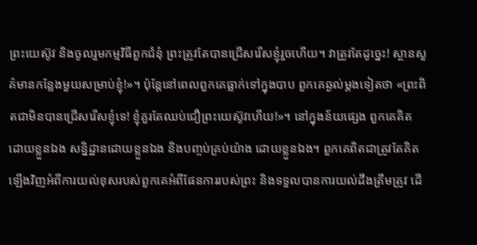ព្រះយេស៊ូវ និងចូលរួមកម្មវិធីពួកជំនុំ ព្រះត្រូវតែបានជ្រើសរើសខ្ញុំរួចហើយ។ វាត្រូវតែដូច្នេះ! ស្ថានសួគ៌មានកន្លែងមួយសម្រាប់ខ្ញុំ!»។ ប៉ុន្តែនៅពេលពួកគេធ្លាក់ទៅក្នុងបាប ពួកគេឆ្ងល់ម្តងទៀតថា «ព្រះពិតជាមិនបានជ្រើសរើសខ្ញុំទេ! ខ្ញុំគួរតែឈប់ជឿព្រះយេស៊ូវហើយ!»។ នៅក្នុងន័យផ្សេង ពួកគេគិត ដោយខ្លួនឯង សន្និដ្ឋានដោយខ្លួនឯង និងបញ្ចប់គ្រប់យ៉ាង ដោយខ្លួនឯង។ ពួកគេពិតជាត្រូវតែគិតឡើងវិញអំពីការយល់ខុសរបស់ពួកគេអំពីផែនការរបស់ព្រះ និងទទួលបានការយល់ដឹងត្រឹមត្រូវ ដើ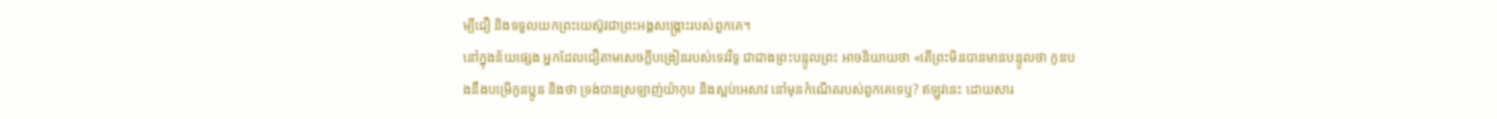ម្បីជឿ និងទទួលយកព្រះយេស៊ូវជាព្រះអង្គសង្រ្គោះរបស់ពួកគេ។
នៅក្នុងន័យផ្សេង អ្នកដែលជឿតាមសេចក្តីបង្រៀនរបស់ទេវវិទូ ជាជាងព្រះបន្ទូលព្រះ អាចនិយាយថា «តើព្រះមិនបានមានបន្ទូលថា កូនបងនឹងបម្រើកូនប្អូន និងថា ទ្រង់បានស្រឡាញ់យ៉ាកុប និងស្អប់អេសាវ នៅមុនកំណើតរបស់ពួកគេទេឬ? ឥឡូវនេះ ដោយសារ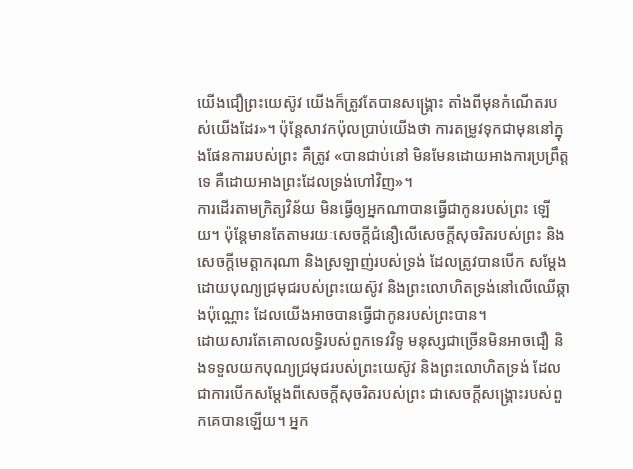យើងជឿព្រះយេស៊ូវ យើងក៏ត្រូវតែបានសង្រ្គោះ តាំងពីមុនកំណើតរបស់យើងដែរ»។ ប៉ុន្តែសាវកប៉ុលប្រាប់យើងថា ការតម្រូវទុកជាមុននៅក្នុងផែនការរបស់ព្រះ គឺត្រូវ «បានជាប់នៅ មិនមែនដោយអាងការប្រព្រឹត្តទេ គឺដោយអាងព្រះដែលទ្រង់ហៅវិញ»។
ការដើរតាមក្រិត្យវិន័យ មិនធ្វើឲ្យអ្នកណាបានធ្វើជាកូនរបស់ព្រះ ឡើយ។ ប៉ុន្តែមានតែតាមរយៈសេចក្តីជំនឿលើសេចក្តីសុចរិតរបស់ព្រះ និងសេចក្តីមេត្តាករុណា និងស្រឡាញ់របស់ទ្រង់ ដែលត្រូវបានបើក សម្តែង ដោយបុណ្យជ្រមុជរបស់ព្រះយេស៊ូវ និងព្រះលោហិតទ្រង់នៅលើឈើឆ្កាងប៉ុណ្ណោះ ដែលយើងអាចបានធ្វើជាកូនរបស់ព្រះបាន។
ដោយសារតែគោលលទ្ធិរបស់ពួកទេវវិទូ មនុស្សជាច្រើនមិនអាចជឿ និងទទួលយកបុណ្យជ្រមុជរបស់ព្រះយេស៊ូវ និងព្រះលោហិតទ្រង់ ដែលជាការបើកសម្តែងពីសេចក្តីសុចរិតរបស់ព្រះ ជាសេចក្តីសង្រ្គោះរបស់ពួកគេបានឡើយ។ អ្នក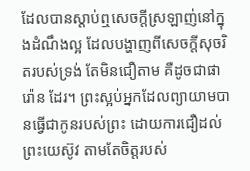ដែលបានស្តាប់ឮសេចក្តីស្រឡាញ់នៅក្នុងដំណឹងល្អ ដែលបង្ហាញពីសេចក្តីសុចរិតរបស់ទ្រង់ តែមិនជឿតាម គឺដូចជាផារ៉ោន ដែរ។ ព្រះស្អប់អ្នកដែលព្យាយាមបានធ្វើជាកូនរបស់ព្រះ ដោយការជឿដល់ព្រះយេស៊ូវ តាមតែចិត្តរបស់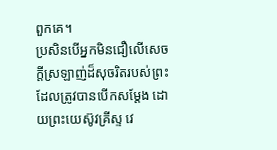ពួកគេ។
ប្រសិនបើអ្នកមិនជឿលើសេចក្តីស្រឡាញ់ដ៏សុចរិតរបស់ព្រះ ដែលត្រូវបានបើកសម្តែង ដោយព្រះយេស៊ូវគ្រីស្ទ វេ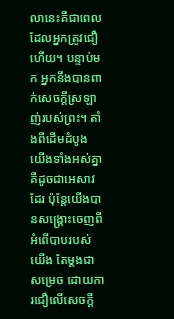លានេះគឺជាពេលដែលអ្នកត្រូវជឿហើយ។ បន្ទាប់មក អ្នកនឹងបានពាក់សេចក្តីស្រឡាញ់របស់ព្រះ។ តាំងពីដើមដំបូង យើងទាំងអស់គ្នាគឺដូចជាអេសាវដែរ ប៉ុន្តែយើងបានសង្រ្គោះចេញពីអំពើបាបរបស់យើង តែម្តងជាសម្រេច ដោយការជឿលើសេចក្តី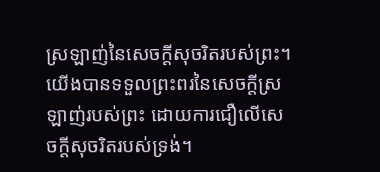ស្រឡាញ់នៃសេចក្តីសុចរិតរបស់ព្រះ។ យើងបានទទួលព្រះពរនៃសេចក្តីស្រឡាញ់របស់ព្រះ ដោយការជឿលើសេចក្តីសុចរិតរបស់ទ្រង់។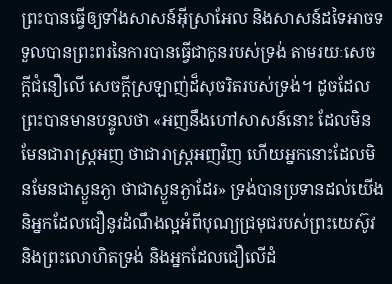ព្រះបានធ្វើឲ្យទាំងសាសន៍អ៊ីស្រាអែល និងសាសន៍ដទៃអាចទទួលបានព្រះពរនៃការបានធ្វើជាកូនរបស់ទ្រង់ តាមរយៈសេចក្តីជំនឿលើ សេចក្តីស្រឡាញ់ដ៏សុចរិតរបស់ទ្រង់។ ដូចដែលព្រះបានមានបន្ទូលថា «អញនឹងហៅសាសន៍នោះ ដែលមិនមែនជារាស្ត្រអញ ថាជារាស្ត្រអញវិញ ហើយអ្នកនោះដែលមិនមែនជាស្ងួនភ្ងា ថាជាស្ងួនភ្ងាដែរ» ទ្រង់បានប្រទានដល់យើង និអ្នកដែលជឿនូវដំណឹងល្អអំពីបុណ្យជ្រមុជរបស់ព្រះយេស៊ូវ និងព្រះលោហិតទ្រង់ និងអ្នកដែលជឿលើដំ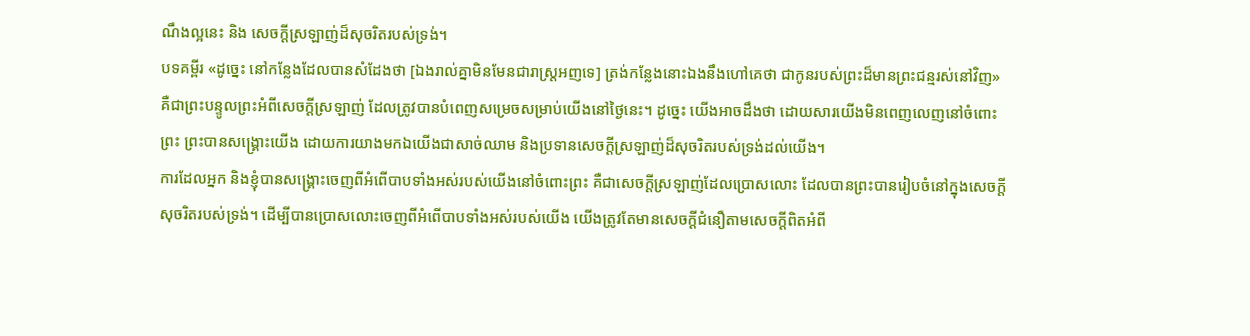ណឹងល្អនេះ និង សេចក្តីស្រឡាញ់ដ៏សុចរិតរបស់ទ្រង់។
បទគម្ពីរ «ដូច្នេះ នៅកន្លែងដែលបានសំដែងថា [ឯងរាល់គ្នាមិនមែនជារាស្ត្រអញទេ] ត្រង់កន្លែងនោះឯងនឹងហៅគេថា ជាកូនរបស់ព្រះដ៏មានព្រះជន្មរស់នៅវិញ» គឺជាព្រះបន្ទូលព្រះអំពីសេចក្តីស្រឡាញ់ ដែលត្រូវបានបំពេញសម្រេចសម្រាប់យើងនៅថ្ងៃនេះ។ ដូច្នេះ យើងអាចដឹងថា ដោយសារយើងមិនពេញលេញនៅចំពោះព្រះ ព្រះបានសង្រ្គោះយើង ដោយការយាងមកឯយើងជាសាច់ឈាម និងប្រទានសេចក្តីស្រឡាញ់ដ៏សុចរិតរបស់ទ្រង់ដល់យើង។
ការដែលអ្នក និងខ្ញុំបានសង្រ្គោះចេញពីអំពើបាបទាំងអស់របស់យើងនៅចំពោះព្រះ គឺជាសេចក្តីស្រឡាញ់ដែលប្រោសលោះ ដែលបានព្រះបានរៀបចំនៅក្នុងសេចក្តីសុចរិតរបស់ទ្រង់។ ដើម្បីបានប្រោសលោះចេញពីអំពើបាបទាំងអស់របស់យើង យើងត្រូវតែមានសេចក្តីជំនឿតាមសេចក្តីពិតអំពី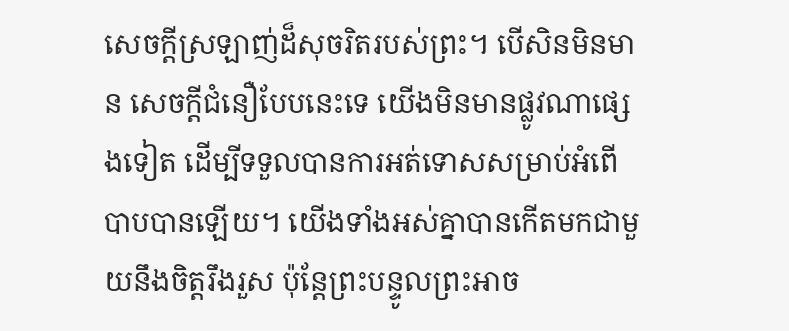សេចក្តីស្រឡាញ់ដ៏សុចរិតរបស់ព្រះ។ បើសិនមិនមាន សេចក្តីជំនឿបែបនេះទេ យើងមិនមានផ្លូវណាផ្សេងទៀត ដើម្បីទទួលបានការអត់ទោសសម្រាប់អំពើបាបបានឡើយ។ យើងទាំងអស់គ្នាបានកើតមកជាមួយនឹងចិត្តរឹងរួស ប៉ុន្តែព្រះបន្ទូលព្រះអាច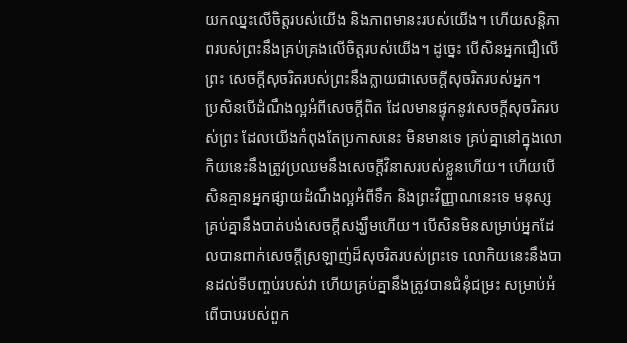យកឈ្នះលើចិត្តរបស់យើង និងភាពមានះរបស់យើង។ ហើយសន្តិភាពរបស់ព្រះនឹងគ្រប់គ្រងលើចិត្តរបស់យើង។ ដូច្នេះ បើសិនអ្នកជឿលើព្រះ សេចក្តីសុចរិតរបស់ព្រះនឹងក្លាយជាសេចក្តីសុចរិតរបស់អ្នក។
ប្រសិនបើដំណឹងល្អអំពីសេចក្តីពិត ដែលមានផ្ទុកនូវសេចក្តីសុចរិតរបស់ព្រះ ដែលយើងកំពុងតែប្រកាសនេះ មិនមានទេ គ្រប់គ្នានៅក្នុងលោកិយនេះនឹងត្រូវប្រឈមនឹងសេចក្តីវិនាសរបស់ខ្លួនហើយ។ ហើយបើសិនគ្មានអ្នកផ្សាយដំណឹងល្អអំពីទឹក និងព្រះវិញ្ញាណនេះទេ មនុស្សគ្រប់គ្នានឹងបាត់បង់សេចក្តីសង្ឃឹមហើយ។ បើសិនមិនសម្រាប់អ្នកដែលបានពាក់សេចក្តីស្រឡាញ់ដ៏សុចរិតរបស់ព្រះទេ លោកិយនេះនឹងបានដល់ទីបញ្ចប់របស់វា ហើយគ្រប់គ្នានឹងត្រូវបានជំនុំជម្រះ សម្រាប់អំពើបាបរបស់ពួក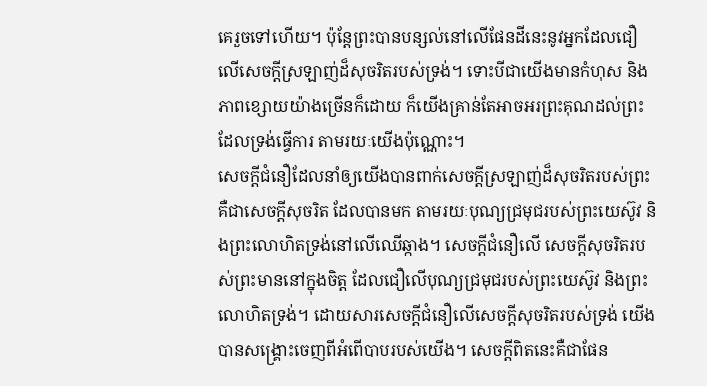គេរួចទៅហើយ។ ប៉ុន្តែព្រះបានបន្សល់នៅលើផែនដីនេះនូវអ្នកដែលជឿលើសេចក្តីស្រឡាញ់ដ៏សុចរិតរបស់ទ្រង់។ ទោះបីជាយើងមានកំហុស និងភាពខ្សោយយ៉ាងច្រើនក៏ដោយ ក៏យើងគ្រាន់តែអាចអរព្រះគុណដល់ព្រះ ដែលទ្រង់ធ្វើការ តាមរយៈយើងប៉ុណ្ណោះ។
សេចក្តីជំនឿដែលនាំឲ្យយើងបានពាក់សេចក្តីស្រឡាញ់ដ៏សុចរិតរបស់ព្រះ គឺជាសេចក្តីសុចរិត ដែលបានមក តាមរយៈបុណ្យជ្រមុជរបស់ព្រះយេស៊ូវ និងព្រះលោហិតទ្រង់នៅលើឈើឆ្កាង។ សេចក្តីជំនឿលើ សេចក្តីសុចរិតរបស់ព្រះមាននៅក្នុងចិត្ត ដែលជឿលើបុណ្យជ្រមុជរបស់ព្រះយេស៊ូវ និងព្រះលោហិតទ្រង់។ ដោយសារសេចក្តីជំនឿលើសេចក្តីសុចរិតរបស់ទ្រង់ យើងបានសង្រ្គោះចេញពីអំពើបាបរបស់យើង។ សេចក្តីពិតនេះគឺជាផែន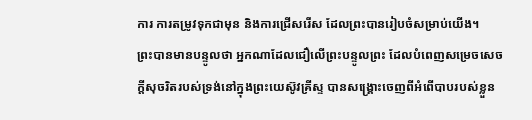ការ ការតម្រូវទុកជាមុន និងការជ្រើសរើស ដែលព្រះបានរៀបចំសម្រាប់យើង។
ព្រះបានមានបន្ទូលថា អ្នកណាដែលជឿលើព្រះបន្ទូលព្រះ ដែលបំពេញសម្រេចសេចក្តីសុចរិតរបស់ទ្រង់នៅក្នុងព្រះយេស៊ូវគ្រីស្ទ បានសង្រ្គោះចេញពីអំពើបាបរបស់ខ្លួន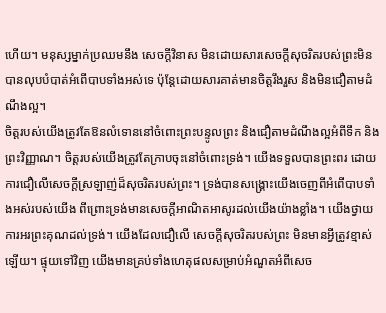ហើយ។ មនុស្សម្នាក់ប្រឈមនឹង សេចក្តីវិនាស មិនដោយសារសេចក្តីសុចរិតរបស់ព្រះមិនបានលុបបំបាត់អំពើបាបទាំងអស់ទេ ប៉ុន្តែដោយសារគាត់មានចិត្តរឹងរួស និងមិនជឿតាមដំណឹងល្អ។
ចិត្តរបស់យើងត្រូវតែឱនលំទោននៅចំពោះព្រះបន្ទូលព្រះ និងជឿតាមដំណឹងល្អអំពីទឹក និងព្រះវិញ្ញាណ។ ចិត្តរបស់យើងត្រូវតែក្រាបចុះនៅចំពោះទ្រង់។ យើងទទួលបានព្រះពរ ដោយការជឿលើសេចក្តីស្រឡាញ់ដ៏សុចរិតរបស់ព្រះ។ ទ្រង់បានសង្រ្គោះយើងចេញពីអំពើបាបទាំងអស់របស់យើង ពីព្រោះទ្រង់មានសេចក្តីអាណិតអាសូរដល់យើងយ៉ាងខ្លាំង។ យើងថ្វាយការអរព្រះគុណដល់ទ្រង់។ យើងដែលជឿលើ សេចក្តីសុចរិតរបស់ព្រះ មិនមានអ្វីត្រូវខ្មាស់ឡើយ។ ផ្ទុយទៅវិញ យើងមានគ្រប់ទាំងហេតុផលសម្រាប់អំណួតអំពីសេច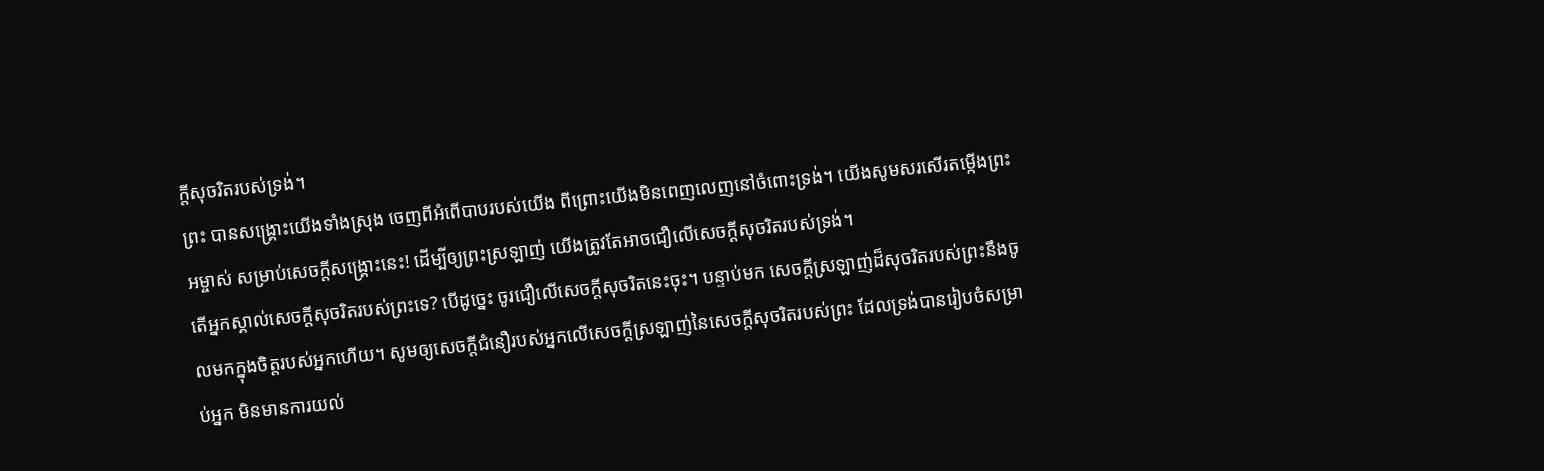ក្តីសុចរិតរបស់ទ្រង់។
ព្រះ បានសង្រ្គោះយើងទាំងស្រុង ចេញពីអំពើបាបរបស់យើង ពីព្រោះយើងមិនពេញលេញនៅចំពោះទ្រង់។ យើងសូមសរសើរតម្កើងព្រះអម្ចាស់ សម្រាប់សេចក្តីសង្រ្គោះនេះ! ដើម្បីឲ្យព្រះស្រឡាញ់ យើងត្រូវតែអាចជឿលើសេចក្តីសុចរិតរបស់ទ្រង់។
តើអ្នកស្គាល់សេចក្តីសុចរិតរបស់ព្រះទេ? បើដូច្នេះ ចូរជឿលើសេចក្តីសុចរិតនេះចុះ។ បន្ទាប់មក សេចក្តីស្រឡាញ់ដ៏សុចរិតរបស់ព្រះនឹងចូលមកក្នុងចិត្តរបស់អ្នកហើយ។ សូមឲ្យសេចក្តីជំនឿរបស់អ្នកលើសេចក្តីស្រឡាញ់នៃសេចក្តីសុចរិតរបស់ព្រះ ដែលទ្រង់បានរៀបចំសម្រាប់អ្នក មិនមានការយល់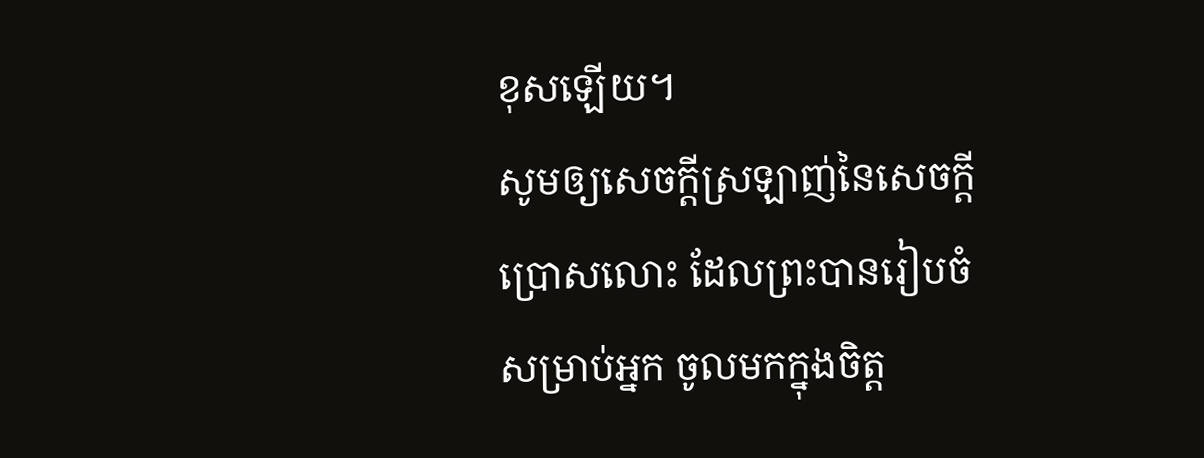ខុសឡើយ។
សូមឲ្យសេចក្តីស្រឡាញ់នៃសេចក្តីប្រោសលោះ ដែលព្រះបានរៀបចំសម្រាប់អ្នក ចូលមកក្នុងចិត្ត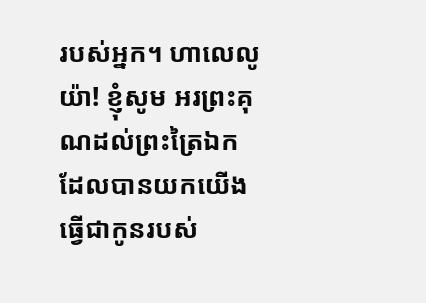របស់អ្នក។ ហាលេលូយ៉ា! ខ្ញុំសូម អរព្រះគុណដល់ព្រះត្រៃឯក ដែលបានយកយើងធ្វើជាកូនរបស់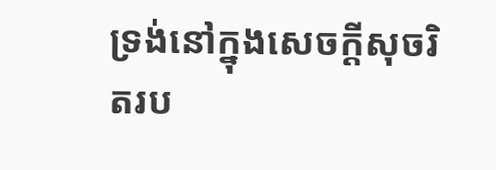ទ្រង់នៅក្នុងសេចក្តីសុចរិតរប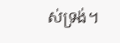ស់ទ្រង់។